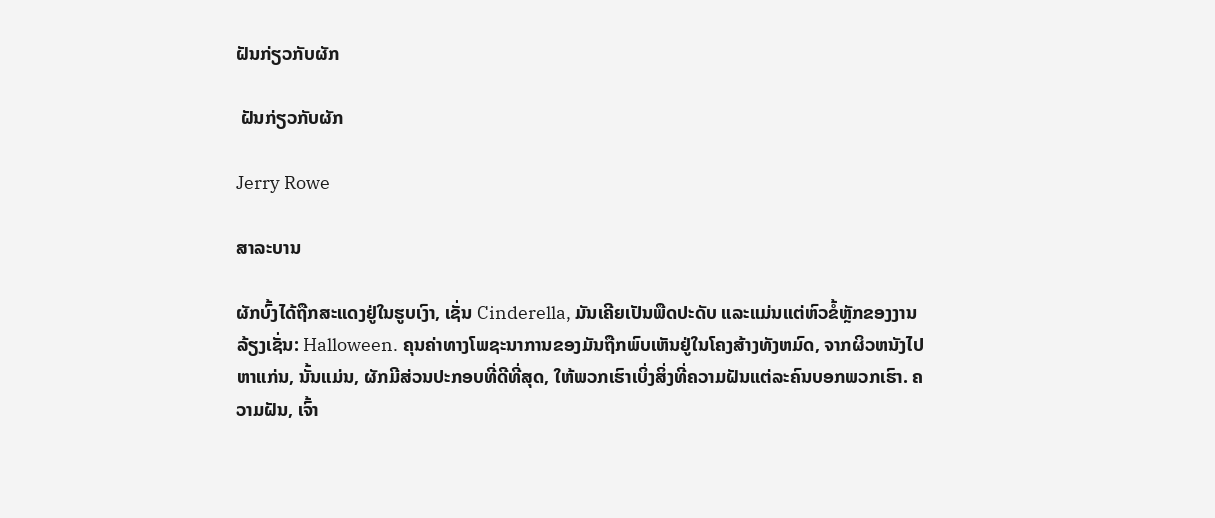ຝັນກ່ຽວກັບຜັກ

 ຝັນກ່ຽວກັບຜັກ

Jerry Rowe

ສາລະບານ

ຜັກບົ້ງໄດ້ຖືກສະແດງຢູ່ໃນຮູບເງົາ, ເຊັ່ນ Cinderella, ມັນເຄີຍເປັນພືດປະດັບ ແລະແມ່ນແຕ່ຫົວຂໍ້ຫຼັກຂອງງານລ້ຽງເຊັ່ນ: Halloween. ຄຸນຄ່າທາງໂພຊະນາການຂອງມັນຖືກພົບເຫັນຢູ່ໃນໂຄງສ້າງທັງຫມົດ, ຈາກຜິວຫນັງໄປຫາແກ່ນ, ນັ້ນແມ່ນ, ຜັກມີສ່ວນປະກອບທີ່ດີທີ່ສຸດ, ໃຫ້ພວກເຮົາເບິ່ງສິ່ງທີ່ຄວາມຝັນແຕ່ລະຄົນບອກພວກເຮົາ. ຄວາມຝັນ, ເຈົ້າ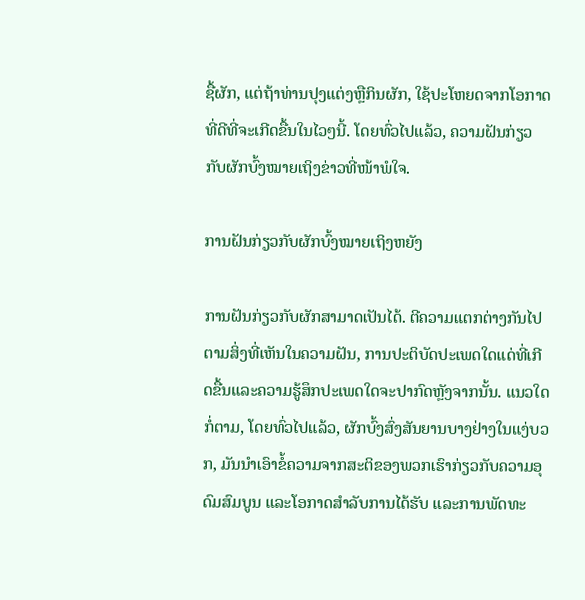ຊື້ຜັກ, ແຕ່ຖ້າທ່ານປຸງແຕ່ງຫຼືກິນຜັກ, ໃຊ້ປະໂຫຍດຈາກໂອກາດທີ່ດີທີ່ຈະເກີດຂື້ນໃນໄວໆນີ້. ໂດຍທົ່ວໄປແລ້ວ, ຄວາມຝັນກ່ຽວກັບຜັກບົ້ງໝາຍເຖິງຂ່າວທີ່ໜ້າພໍໃຈ.

ການຝັນກ່ຽວກັບຜັກບົ້ງໝາຍເຖິງຫຍັງ

ການຝັນກ່ຽວກັບຜັກສາມາດເປັນໄດ້. ຕີຄວາມແຕກຕ່າງກັນໄປຕາມສິ່ງທີ່ເຫັນໃນຄວາມຝັນ, ການປະຕິບັດປະເພດໃດແດ່ທີ່ເກີດຂື້ນແລະຄວາມຮູ້ສຶກປະເພດໃດຈະປາກົດຫຼັງຈາກນັ້ນ. ແນວໃດກໍ່ຕາມ, ໂດຍທົ່ວໄປແລ້ວ, ຜັກບົ້ງສົ່ງສັນຍານບາງຢ່າງໃນແງ່ບວກ, ມັນນໍາເອົາຂໍ້ຄວາມຈາກສະຕິຂອງພວກເຮົາກ່ຽວກັບຄວາມອຸດົມສົມບູນ ແລະໂອກາດສໍາລັບການໄດ້ຮັບ ແລະການພັດທະ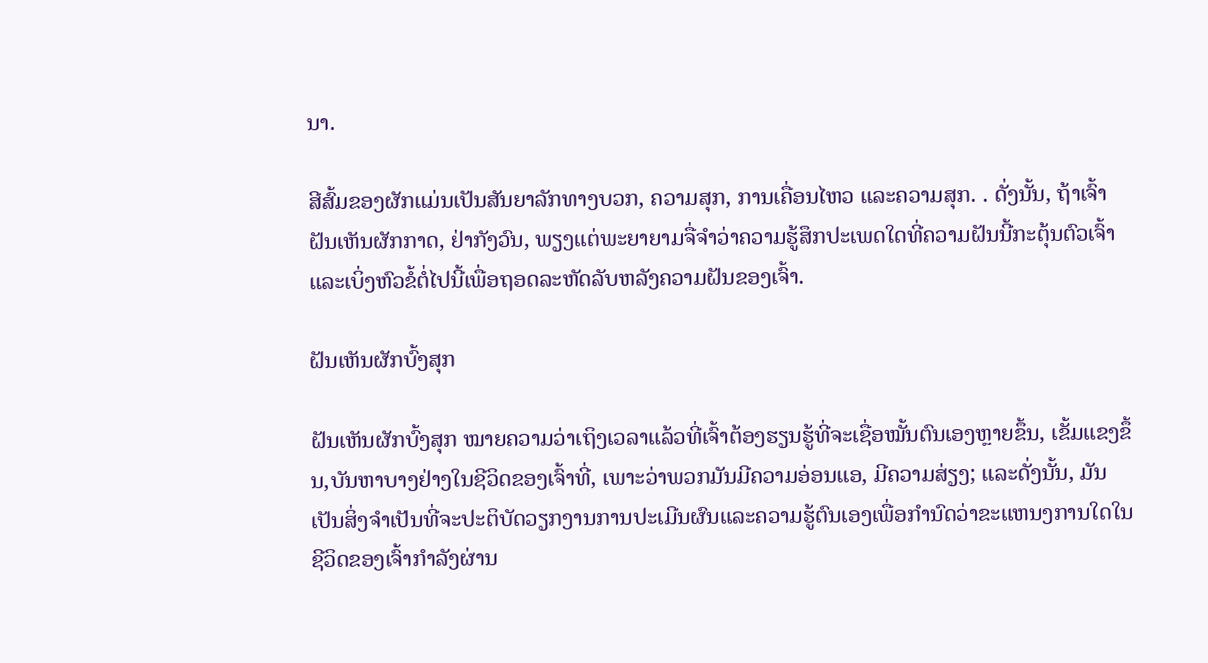ນາ.

ສີສົ້ມຂອງຜັກແມ່ນເປັນສັນຍາລັກທາງບວກ, ຄວາມສຸກ, ການເຄື່ອນໄຫວ ແລະຄວາມສຸກ. . ດັ່ງນັ້ນ, ຖ້າເຈົ້າຝັນເຫັນຜັກກາດ, ຢ່າກັງວົນ, ພຽງແຕ່ພະຍາຍາມຈື່ຈໍາວ່າຄວາມຮູ້ສຶກປະເພດໃດທີ່ຄວາມຝັນນີ້ກະຕຸ້ນຕົວເຈົ້າແລະເບິ່ງຫົວຂໍ້ຕໍ່ໄປນີ້ເພື່ອຖອດລະຫັດລັບຫລັງຄວາມຝັນຂອງເຈົ້າ.

ຝັນເຫັນຜັກບົ້ງສຸກ

ຝັນເຫັນຜັກບົ້ງສຸກ ໝາຍຄວາມວ່າເຖິງເວລາແລ້ວທີ່ເຈົ້າຕ້ອງຮຽນຮູ້ທີ່ຈະເຊື່ອໝັ້ນຕົນເອງຫຼາຍຂຶ້ນ, ເຂັ້ມແຂງຂຶ້ນ,ບັນຫາບາງຢ່າງໃນຊີວິດຂອງເຈົ້າທີ່, ເພາະວ່າພວກມັນມີຄວາມອ່ອນແອ, ມີຄວາມສ່ຽງ; ແລະດັ່ງນັ້ນ, ມັນເປັນສິ່ງຈໍາເປັນທີ່ຈະປະຕິບັດວຽກງານການປະເມີນຜົນແລະຄວາມຮູ້ຕົນເອງເພື່ອກໍານົດວ່າຂະແຫນງການໃດໃນຊີວິດຂອງເຈົ້າກໍາລັງຜ່ານ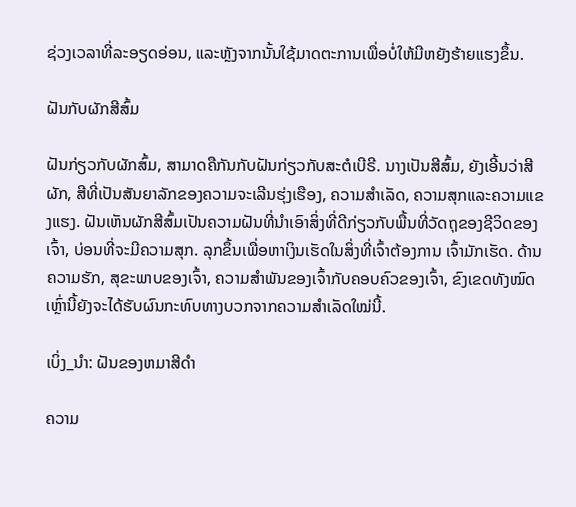ຊ່ວງເວລາທີ່ລະອຽດອ່ອນ, ແລະຫຼັງຈາກນັ້ນໃຊ້ມາດຕະການເພື່ອບໍ່ໃຫ້ມີຫຍັງຮ້າຍແຮງຂຶ້ນ.

ຝັນກັບຜັກສີສົ້ມ

ຝັນກ່ຽວກັບຜັກສົ້ມ, ສາມາດຄືກັນກັບຝັນກ່ຽວກັບສະຕໍເບີຣີ. ນາງເປັນສີສົ້ມ, ຍັງເອີ້ນວ່າສີຜັກ, ສີທີ່ເປັນສັນຍາລັກຂອງຄວາມຈະເລີນຮຸ່ງເຮືອງ, ຄວາມສໍາເລັດ, ຄວາມສຸກແລະຄວາມແຂງແຮງ. ຝັນເຫັນຜັກສີສົ້ມເປັນຄວາມຝັນທີ່ນໍາເອົາສິ່ງທີ່ດີກ່ຽວກັບພື້ນທີ່ວັດຖຸຂອງຊີວິດຂອງເຈົ້າ, ບ່ອນທີ່ຈະມີຄວາມສຸກ. ລຸກຂຶ້ນເພື່ອຫາເງິນເຮັດໃນສິ່ງທີ່ເຈົ້າຕ້ອງການ ເຈົ້າມັກເຮັດ. ດ້ານຄວາມຮັກ, ສຸຂະພາບຂອງເຈົ້າ, ຄວາມສຳພັນຂອງເຈົ້າກັບຄອບຄົວຂອງເຈົ້າ, ຂົງເຂດທັງໝົດເຫຼົ່ານີ້ຍັງຈະໄດ້ຮັບຜົນກະທົບທາງບວກຈາກຄວາມສຳເລັດໃໝ່ນີ້.

ເບິ່ງ_ນຳ: ຝັນຂອງຫມາສີດໍາ

ຄວາມ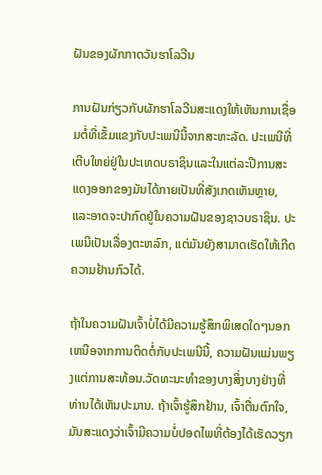ຝັນຂອງຜັກກາດວັນຮາໂລວີນ

ການຝັນກ່ຽວກັບຜັກຮາໂລວີນສະແດງໃຫ້ເຫັນການເຊື່ອມຕໍ່ທີ່ເຂັ້ມແຂງກັບປະເພນີນີ້ຈາກສະຫະລັດ. ປະເພນີທີ່ເຕີບໃຫຍ່ຢູ່ໃນປະເທດບຣາຊິນແລະໃນແຕ່ລະປີການສະແດງອອກຂອງມັນໄດ້ກາຍເປັນທີ່ສັງເກດເຫັນຫຼາຍ, ແລະອາດຈະປາກົດຢູ່ໃນຄວາມຝັນຂອງຊາວບຣາຊິນ. ປະເພນີເປັນເລື່ອງຕະຫລົກ, ແຕ່ມັນຍັງສາມາດເຮັດໃຫ້ເກີດຄວາມຢ້ານກົວໄດ້.

ຖ້າໃນຄວາມຝັນເຈົ້າບໍ່ໄດ້ມີຄວາມຮູ້ສຶກພິເສດໃດໆນອກເຫນືອຈາກການຕິດຕໍ່ກັບປະເພນີນີ້, ຄວາມຝັນແມ່ນພຽງແຕ່ການສະທ້ອນ.ວັດທະນະທໍາຂອງບາງສິ່ງບາງຢ່າງທີ່ທ່ານໄດ້ເຫັນປະມານ. ຖ້າເຈົ້າຮູ້ສຶກຢ້ານ, ເຈົ້າຕື່ນຕົກໃຈ, ມັນສະແດງວ່າເຈົ້າມີຄວາມບໍ່ປອດໄພທີ່ຕ້ອງໄດ້ເຮັດວຽກ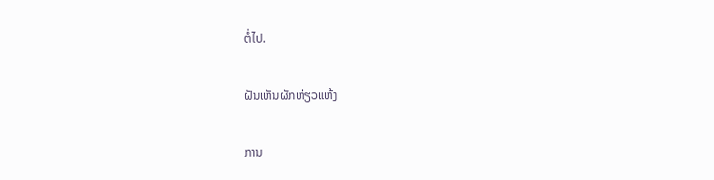ຕໍ່ໄປ.

ຝັນເຫັນຜັກຫ່ຽວແຫ້ງ

ການ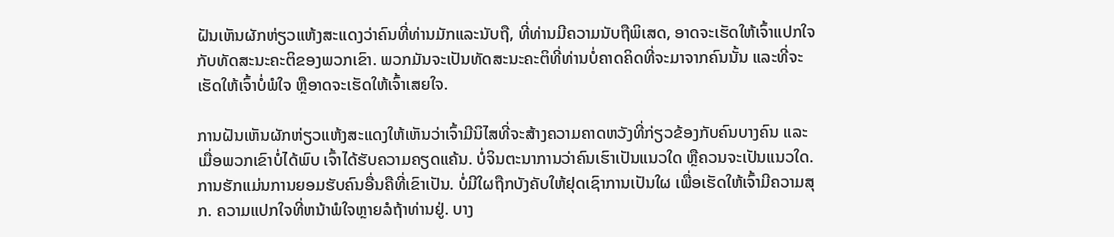ຝັນເຫັນຜັກຫ່ຽວແຫ້ງສະແດງວ່າຄົນທີ່ທ່ານມັກແລະນັບຖື, ທີ່ທ່ານມີຄວາມນັບຖືພິເສດ, ອາດຈະເຮັດໃຫ້ເຈົ້າແປກໃຈກັບທັດສະນະຄະຕິຂອງພວກເຂົາ. ພວກມັນຈະເປັນທັດສະນະຄະຕິທີ່ທ່ານບໍ່ຄາດຄິດທີ່ຈະມາຈາກຄົນນັ້ນ ແລະທີ່ຈະເຮັດໃຫ້ເຈົ້າບໍ່ພໍໃຈ ຫຼືອາດຈະເຮັດໃຫ້ເຈົ້າເສຍໃຈ.

ການຝັນເຫັນຜັກຫ່ຽວແຫ້ງສະແດງໃຫ້ເຫັນວ່າເຈົ້າມີນິໄສທີ່ຈະສ້າງຄວາມຄາດຫວັງທີ່ກ່ຽວຂ້ອງກັບຄົນບາງຄົນ ແລະ ເມື່ອພວກເຂົາບໍ່ໄດ້ພົບ ເຈົ້າໄດ້ຮັບຄວາມຄຽດແຄ້ນ. ບໍ່ຈິນຕະນາການວ່າຄົນເຮົາເປັນແນວໃດ ຫຼືຄວນຈະເປັນແນວໃດ. ການຮັກແມ່ນການຍອມຮັບຄົນອື່ນຄືທີ່ເຂົາເປັນ. ບໍ່ມີໃຜຖືກບັງຄັບໃຫ້ຢຸດເຊົາການເປັນໃຜ ເພື່ອເຮັດໃຫ້ເຈົ້າມີຄວາມສຸກ. ຄວາມແປກໃຈທີ່ຫນ້າພໍໃຈຫຼາຍລໍຖ້າທ່ານຢູ່. ບາງ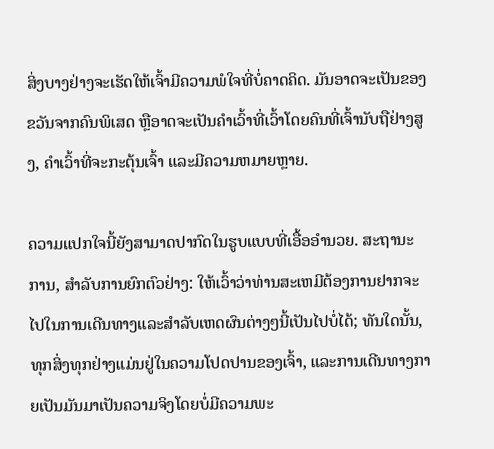ສິ່ງບາງຢ່າງຈະເຮັດໃຫ້ເຈົ້າມີຄວາມພໍໃຈທີ່ບໍ່ຄາດຄິດ. ມັນອາດຈະເປັນຂອງຂວັນຈາກຄົນພິເສດ ຫຼືອາດຈະເປັນຄໍາເວົ້າທີ່ເວົ້າໂດຍຄົນທີ່ເຈົ້ານັບຖືຢ່າງສູງ, ຄໍາເວົ້າທີ່ຈະກະຕຸ້ນເຈົ້າ ແລະມີຄວາມຫມາຍຫຼາຍ.

ຄວາມແປກໃຈນີ້ຍັງສາມາດປາກົດໃນຮູບແບບທີ່ເອື້ອອໍານວຍ. ສະຖານະການ, ສໍາລັບການຍົກຕົວຢ່າງ: ໃຫ້ເວົ້າວ່າທ່ານສະເຫມີຕ້ອງການຢາກຈະໄປໃນການເດີນທາງແລະສໍາລັບເຫດຜົນຕ່າງໆນີ້ເປັນໄປບໍ່ໄດ້; ທັນໃດນັ້ນ, ທຸກສິ່ງທຸກຢ່າງແມ່ນຢູ່ໃນຄວາມໂປດປານຂອງເຈົ້າ, ແລະການເດີນທາງກາຍເປັນມັນມາເປັນຄວາມຈິງໂດຍບໍ່ມີຄວາມພະ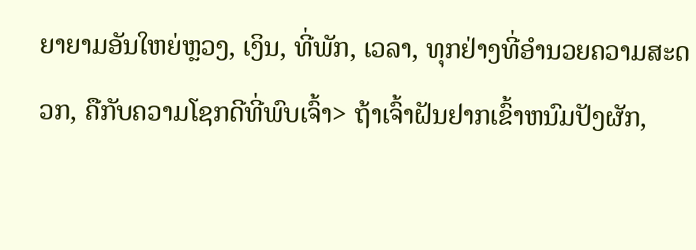ຍາຍາມອັນໃຫຍ່ຫຼວງ, ເງິນ, ທີ່ພັກ, ເວລາ, ທຸກຢ່າງທີ່ອຳນວຍຄວາມສະດວກ, ຄືກັບຄວາມໂຊກດີທີ່ພົບເຈົ້າ> ຖ້າເຈົ້າຝັນຢາກເຂົ້າຫນົມປັງຜັກ,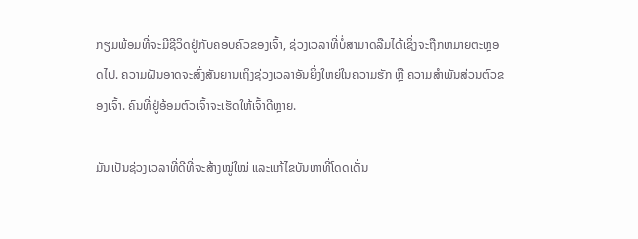ກຽມພ້ອມທີ່ຈະມີຊີວິດຢູ່ກັບຄອບຄົວຂອງເຈົ້າ, ຊ່ວງເວລາທີ່ບໍ່ສາມາດລືມໄດ້ເຊິ່ງຈະຖືກຫມາຍຕະຫຼອດໄປ. ຄວາມຝັນອາດຈະສົ່ງສັນຍານເຖິງຊ່ວງເວລາອັນຍິ່ງໃຫຍ່ໃນຄວາມຮັກ ຫຼື ຄວາມສຳພັນສ່ວນຕົວຂອງເຈົ້າ. ຄົນທີ່ຢູ່ອ້ອມຕົວເຈົ້າຈະເຮັດໃຫ້ເຈົ້າດີຫຼາຍ.

ມັນເປັນຊ່ວງເວລາທີ່ດີທີ່ຈະສ້າງໝູ່ໃໝ່ ແລະແກ້ໄຂບັນຫາທີ່ໂດດເດັ່ນ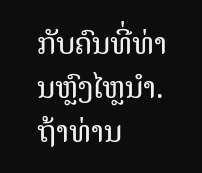ກັບຄົນທີ່ທ່ານຫຼົງໄຫຼນຳ. ຖ້າທ່ານ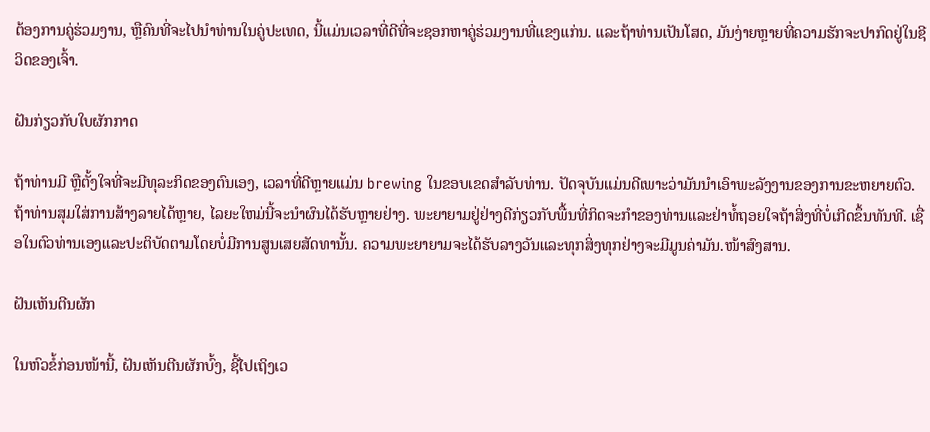ຕ້ອງການຄູ່ຮ່ວມງານ, ຫຼືຄົນທີ່ຈະໄປນໍາທ່ານໃນຄູ່ປະເທດ, ນີ້ແມ່ນເວລາທີ່ດີທີ່ຈະຊອກຫາຄູ່ຮ່ວມງານທີ່ແຂງແກ່ນ. ແລະຖ້າທ່ານເປັນໂສດ, ມັນງ່າຍຫຼາຍທີ່ຄວາມຮັກຈະປາກົດຢູ່ໃນຊີວິດຂອງເຈົ້າ.

ຝັນກ່ຽວກັບໃບຜັກກາດ

ຖ້າທ່ານມີ ຫຼືຕັ້ງໃຈທີ່ຈະມີທຸລະກິດຂອງຕົນເອງ, ເວລາທີ່ດີຫຼາຍແມ່ນ brewing ໃນຂອບເຂດສໍາລັບທ່ານ. ປັດຈຸບັນແມ່ນດີເພາະວ່າມັນນໍາເອົາພະລັງງານຂອງການຂະຫຍາຍຕົວ. ຖ້າທ່ານສຸມໃສ່ການສ້າງລາຍໄດ້ຫຼາຍ, ໄລຍະໃຫມ່ນີ້ຈະນໍາຜົນໄດ້ຮັບຫຼາຍຢ່າງ. ພະຍາຍາມຢູ່ຢ່າງດີກ່ຽວກັບພື້ນທີ່ກິດຈະກໍາຂອງທ່ານແລະຢ່າທໍ້ຖອຍໃຈຖ້າສິ່ງທີ່ບໍ່ເກີດຂຶ້ນທັນທີ. ເຊື່ອໃນຕົວທ່ານເອງແລະປະຕິບັດຕາມໂດຍບໍ່ມີການສູນເສຍສັດທານັ້ນ. ຄວາມພະຍາຍາມຈະໄດ້ຮັບລາງວັນແລະທຸກສິ່ງທຸກຢ່າງຈະມີມູນຄ່າມັນ.ໜ້າສົງສານ.

ຝັນເຫັນຕີນຜັກ

ໃນຫົວຂໍ້ກ່ອນໜ້ານີ້, ຝັນເຫັນຕີນຜັກບົ້ງ, ຊີ້ໄປເຖິງເວ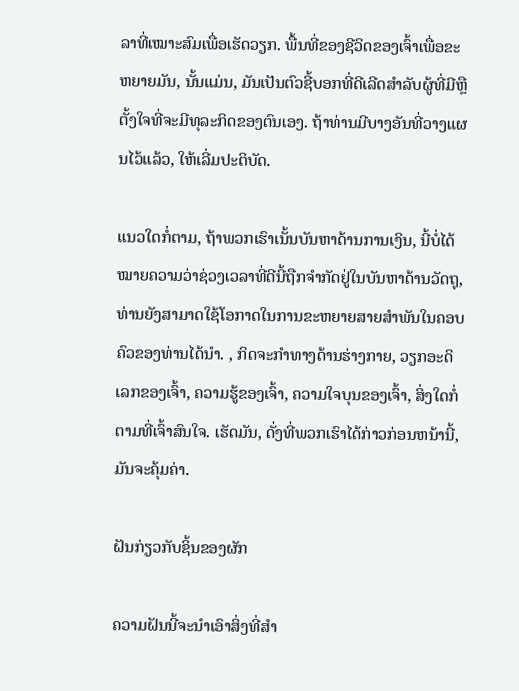ລາທີ່ເໝາະສົມເພື່ອເຮັດວຽກ. ພື້ນທີ່ຂອງຊີວິດຂອງເຈົ້າເພື່ອຂະຫຍາຍມັນ, ນັ້ນແມ່ນ, ມັນເປັນຕົວຊີ້ບອກທີ່ດີເລີດສໍາລັບຜູ້ທີ່ມີຫຼືຕັ້ງໃຈທີ່ຈະມີທຸລະກິດຂອງຕົນເອງ. ຖ້າທ່ານມີບາງອັນທີ່ວາງແຜນໄວ້ແລ້ວ, ໃຫ້ເລີ່ມປະຕິບັດ.

ແນວໃດກໍ່ຕາມ, ຖ້າພວກເຮົາເນັ້ນບັນຫາດ້ານການເງິນ, ນີ້ບໍ່ໄດ້ໝາຍຄວາມວ່າຊ່ວງເວລາທີ່ດີນີ້ຖືກຈຳກັດຢູ່ໃນບັນຫາດ້ານວັດຖຸ, ທ່ານຍັງສາມາດໃຊ້ໂອກາດໃນການຂະຫຍາຍສາຍສຳພັນໃນຄອບຄົວຂອງທ່ານໄດ້ນຳ. , ກິດຈະກໍາທາງດ້ານຮ່າງກາຍ, ວຽກອະດິເລກຂອງເຈົ້າ, ຄວາມຮູ້ຂອງເຈົ້າ, ຄວາມໃຈບຸນຂອງເຈົ້າ, ສິ່ງໃດກໍ່ຕາມທີ່ເຈົ້າສົນໃຈ. ເຮັດມັນ, ດັ່ງທີ່ພວກເຮົາໄດ້ກ່າວກ່ອນຫນ້ານີ້, ມັນຈະຄຸ້ມຄ່າ.

ຝັນກ່ຽວກັບຊິ້ນຂອງຜັກ

ຄວາມຝັນນີ້ຈະນໍາເອົາສິ່ງທີ່ສໍາ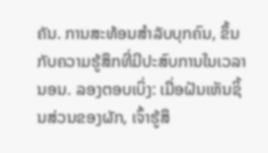ຄັນ. ການສະທ້ອນສໍາລັບບຸກຄົນ, ຂຶ້ນກັບຄວາມຮູ້ສຶກທີ່ມີປະສົບການໃນເວລານອນ. ລອງຕອບເບິ່ງ: ເມື່ອຝັນເຫັນຊິ້ນສ່ວນຂອງຜັກ, ເຈົ້າຮູ້ສຶ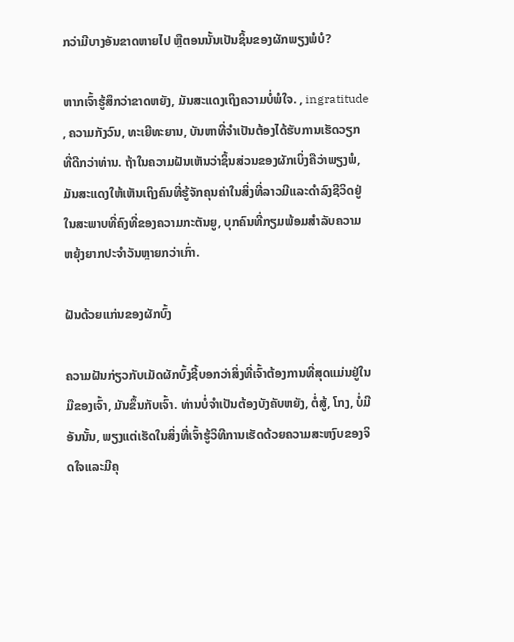ກວ່າມີບາງອັນຂາດຫາຍໄປ ຫຼືຕອນນັ້ນເປັນຊິ້ນຂອງຜັກພຽງພໍບໍ?

ຫາກເຈົ້າຮູ້ສຶກວ່າຂາດຫຍັງ, ມັນສະແດງເຖິງຄວາມບໍ່ພໍໃຈ. , ingratitude , ຄວາມກັງວົນ, ທະເຍີທະຍານ, ບັນຫາທີ່ຈໍາເປັນຕ້ອງໄດ້ຮັບການເຮັດວຽກທີ່ດີກວ່າທ່ານ. ຖ້າໃນຄວາມຝັນເຫັນວ່າຊິ້ນສ່ວນຂອງຜັກເບິ່ງຄືວ່າພຽງພໍ, ມັນສະແດງໃຫ້ເຫັນເຖິງຄົນທີ່ຮູ້ຈັກຄຸນຄ່າໃນສິ່ງທີ່ລາວມີແລະດໍາລົງຊີວິດຢູ່ໃນສະພາບທີ່ຄົງທີ່ຂອງຄວາມກະຕັນຍູ, ບຸກຄົນທີ່ກຽມພ້ອມສໍາລັບຄວາມຫຍຸ້ງຍາກປະຈໍາວັນຫຼາຍກວ່າເກົ່າ.

ຝັນດ້ວຍແກ່ນຂອງຜັກບົ້ງ

ຄວາມຝັນກ່ຽວກັບເມັດຜັກບົ້ງຊີ້ບອກວ່າສິ່ງທີ່ເຈົ້າຕ້ອງການທີ່ສຸດແມ່ນຢູ່ໃນມືຂອງເຈົ້າ, ມັນຂຶ້ນກັບເຈົ້າ. ທ່ານບໍ່ຈໍາເປັນຕ້ອງບັງຄັບຫຍັງ, ຕໍ່ສູ້, ໂກງ, ບໍ່ມີອັນນັ້ນ, ພຽງແຕ່ເຮັດໃນສິ່ງທີ່ເຈົ້າຮູ້ວິທີການເຮັດດ້ວຍຄວາມສະຫງົບຂອງຈິດໃຈແລະມີຄຸ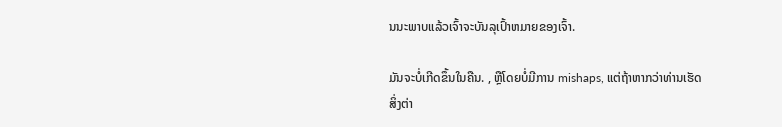ນນະພາບແລ້ວເຈົ້າຈະບັນລຸເປົ້າຫມາຍຂອງເຈົ້າ.

ມັນຈະບໍ່ເກີດຂຶ້ນໃນຄືນ. , ຫຼືໂດຍບໍ່ມີການ mishaps, ແຕ່ຖ້າຫາກວ່າທ່ານເຮັດສິ່ງຕ່າ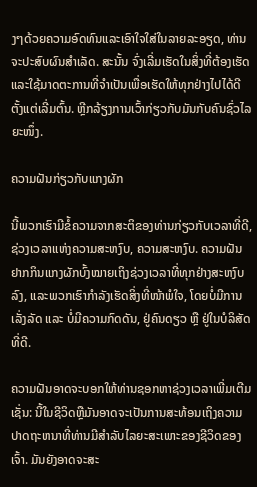ງໆດ້ວຍຄວາມອົດທົນແລະເອົາໃຈໃສ່ໃນລາຍລະອຽດ, ທ່ານຈະປະສົບຜົນສໍາເລັດ. ສະນັ້ນ ຈົ່ງເລີ່ມເຮັດໃນສິ່ງທີ່ຕ້ອງເຮັດ ແລະໃຊ້ມາດຕະການທີ່ຈໍາເປັນເພື່ອເຮັດໃຫ້ທຸກຢ່າງໄປໄດ້ດີຕັ້ງແຕ່ເລີ່ມຕົ້ນ. ຫຼີກລ້ຽງການເວົ້າກ່ຽວກັບມັນກັບຄົນຊົ່ວໄລຍະໜຶ່ງ.

ຄວາມຝັນກ່ຽວກັບແກງຜັກ

ນີ້ພວກເຮົາມີຂໍ້ຄວາມຈາກສະຕິຂອງທ່ານກ່ຽວກັບເວລາທີ່ດີ, ຊ່ວງເວລາແຫ່ງຄວາມສະຫງົບ, ຄວາມສະຫງົບ. ຄວາມຝັນຢາກກິນແກງຜັກບົ້ງໝາຍເຖິງຊ່ວງເວລາທີ່ທຸກຢ່າງສະຫງົບລົງ, ແລະພວກເຮົາກຳລັງເຮັດສິ່ງທີ່ໜ້າພໍໃຈ, ໂດຍບໍ່ມີການເລັ່ງລັດ ແລະ ບໍ່ມີຄວາມກົດດັນ, ຢູ່ຄົນດຽວ ຫຼື ຢູ່ໃນບໍລິສັດທີ່ດີ.

ຄວາມຝັນອາດຈະບອກໃຫ້ທ່ານຊອກຫາຊ່ວງເວລາເພີ່ມເຕີມ ເຊັ່ນ: ນີ້ໃນຊີວິດຫຼືມັນອາດຈະເປັນການສະທ້ອນເຖິງຄວາມປາດຖະຫນາທີ່ທ່ານມີສໍາລັບໄລຍະສະເພາະຂອງຊີວິດຂອງເຈົ້າ. ມັນຍັງອາດຈະສະ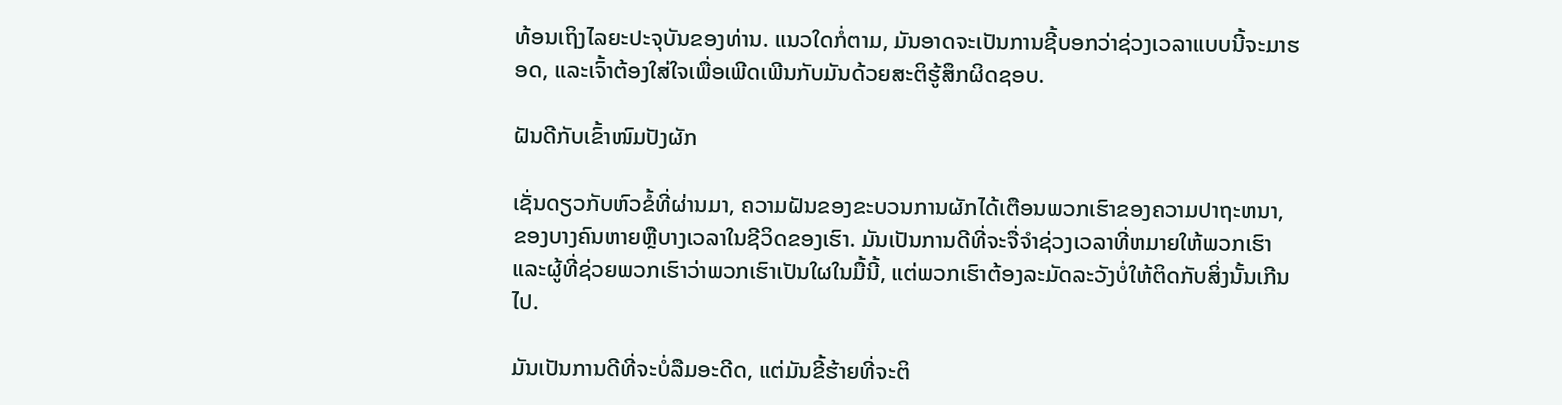ທ້ອນເຖິງໄລຍະປະຈຸບັນຂອງທ່ານ. ແນວໃດກໍ່ຕາມ, ມັນອາດຈະເປັນການຊີ້ບອກວ່າຊ່ວງເວລາແບບນີ້ຈະມາຮອດ, ແລະເຈົ້າຕ້ອງໃສ່ໃຈເພື່ອເພີດເພີນກັບມັນດ້ວຍສະຕິຮູ້ສຶກຜິດຊອບ.

ຝັນດີກັບເຂົ້າໜົມປັງຜັກ

ເຊັ່ນດຽວກັບຫົວຂໍ້ທີ່ຜ່ານມາ, ຄວາມຝັນຂອງຂະບວນການຜັກໄດ້ເຕືອນພວກເຮົາຂອງຄວາມປາຖະຫນາ, ຂອງບາງຄົນຫາຍຫຼືບາງເວລາໃນຊີວິດຂອງເຮົາ. ມັນເປັນການດີທີ່ຈະຈື່ຈໍາຊ່ວງເວລາທີ່ຫມາຍໃຫ້ພວກເຮົາແລະຜູ້ທີ່ຊ່ວຍພວກເຮົາວ່າພວກເຮົາເປັນໃຜໃນມື້ນີ້, ແຕ່ພວກເຮົາຕ້ອງລະມັດລະວັງບໍ່ໃຫ້ຕິດກັບສິ່ງນັ້ນເກີນໄປ.

ມັນເປັນການດີທີ່ຈະບໍ່ລືມອະດີດ, ແຕ່ມັນຂີ້ຮ້າຍທີ່ຈະຕິ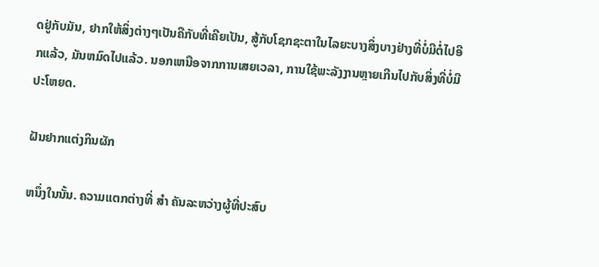ດຢູ່ກັບມັນ, ຢາກໃຫ້ສິ່ງຕ່າງໆເປັນຄືກັບທີ່ເຄີຍເປັນ, ສູ້ກັບໂຊກຊະຕາໃນໄລຍະບາງສິ່ງບາງຢ່າງທີ່ບໍ່ມີຕໍ່ໄປອີກແລ້ວ, ມັນຫມົດໄປແລ້ວ. ນອກເຫນືອຈາກການເສຍເວລາ, ການໃຊ້ພະລັງງານຫຼາຍເກີນໄປກັບສິ່ງທີ່ບໍ່ມີປະໂຫຍດ.

ຝັນຢາກແຕ່ງກິນຜັກ

ຫນຶ່ງໃນນັ້ນ. ຄວາມແຕກຕ່າງທີ່ ສຳ ຄັນລະຫວ່າງຜູ້ທີ່ປະສົບ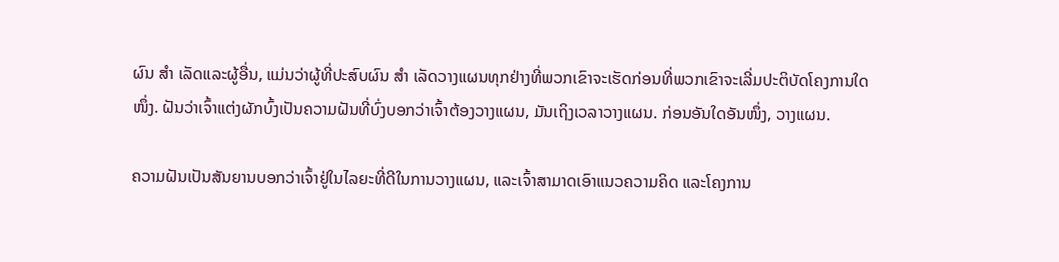ຜົນ ສຳ ເລັດແລະຜູ້ອື່ນ, ແມ່ນວ່າຜູ້ທີ່ປະສົບຜົນ ສຳ ເລັດວາງແຜນທຸກຢ່າງທີ່ພວກເຂົາຈະເຮັດກ່ອນທີ່ພວກເຂົາຈະເລີ່ມປະຕິບັດໂຄງການໃດ ໜຶ່ງ. ຝັນວ່າເຈົ້າແຕ່ງຜັກບົ້ງເປັນຄວາມຝັນທີ່ບົ່ງບອກວ່າເຈົ້າຕ້ອງວາງແຜນ, ມັນເຖິງເວລາວາງແຜນ. ກ່ອນອັນໃດອັນໜຶ່ງ, ວາງແຜນ.

ຄວາມຝັນເປັນສັນຍານບອກວ່າເຈົ້າຢູ່ໃນໄລຍະທີ່ດີໃນການວາງແຜນ, ແລະເຈົ້າສາມາດເອົາແນວຄວາມຄິດ ແລະໂຄງການ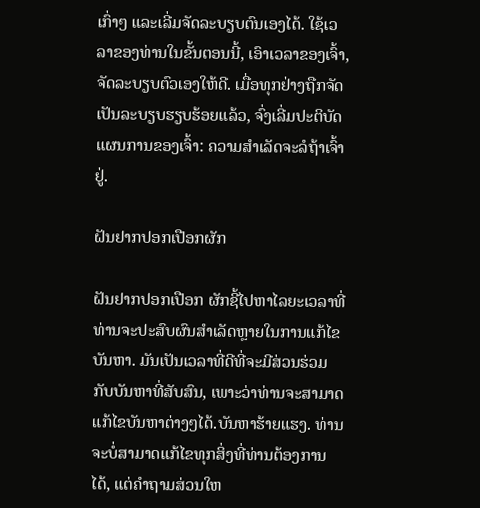ເກົ່າໆ ແລະເລີ່ມຈັດລະບຽບຕົນເອງໄດ້. ໃຊ້ເວລາຂອງທ່ານໃນຂັ້ນຕອນນີ້, ເອົາເວລາຂອງເຈົ້າ, ຈັດລະບຽບຕົວເອງໃຫ້ດີ. ເມື່ອທຸກຢ່າງຖືກຈັດເປັນລະບຽບຮຽບຮ້ອຍແລ້ວ, ຈົ່ງເລີ່ມປະຕິບັດແຜນການຂອງເຈົ້າ: ຄວາມສຳເລັດຈະລໍຖ້າເຈົ້າຢູ່.

ຝັນຢາກປອກເປືອກຜັກ

ຝັນຢາກປອກເປືອກ ຜັກຊີ້ໄປຫາໄລຍະເວລາທີ່ທ່ານຈະປະສົບຜົນສໍາເລັດຫຼາຍໃນການແກ້ໄຂບັນຫາ. ມັນເປັນເວລາທີ່ດີທີ່ຈະມີສ່ວນຮ່ວມກັບບັນຫາທີ່ສັບສົນ, ເພາະວ່າທ່ານຈະສາມາດແກ້ໄຂບັນຫາຕ່າງໆໄດ້.ບັນຫາຮ້າຍແຮງ. ທ່ານຈະບໍ່ສາມາດແກ້ໄຂທຸກສິ່ງທີ່ທ່ານຕ້ອງການໄດ້, ແຕ່ຄຳຖາມສ່ວນໃຫ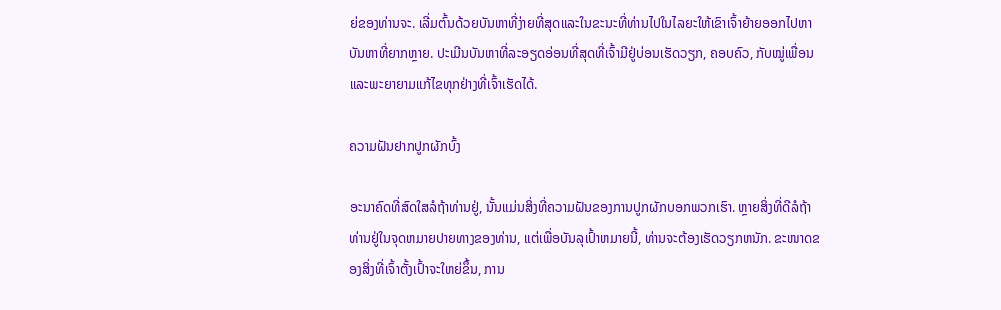ຍ່ຂອງທ່ານຈະ. ເລີ່ມຕົ້ນດ້ວຍບັນຫາທີ່ງ່າຍທີ່ສຸດແລະໃນຂະນະທີ່ທ່ານໄປໃນໄລຍະໃຫ້ເຂົາເຈົ້າຍ້າຍອອກໄປຫາບັນຫາທີ່ຍາກຫຼາຍ. ປະເມີນບັນຫາທີ່ລະອຽດອ່ອນທີ່ສຸດທີ່ເຈົ້າມີຢູ່ບ່ອນເຮັດວຽກ, ຄອບຄົວ, ກັບໝູ່ເພື່ອນ ແລະພະຍາຍາມແກ້ໄຂທຸກຢ່າງທີ່ເຈົ້າເຮັດໄດ້.

ຄວາມຝັນຢາກປູກຜັກບົ້ງ

ອະນາຄົດທີ່ສົດໃສລໍຖ້າທ່ານຢູ່, ນັ້ນແມ່ນສິ່ງທີ່ຄວາມຝັນຂອງການປູກຜັກບອກພວກເຮົາ. ຫຼາຍສິ່ງທີ່ດີລໍຖ້າທ່ານຢູ່ໃນຈຸດຫມາຍປາຍທາງຂອງທ່ານ, ແຕ່ເພື່ອບັນລຸເປົ້າຫມາຍນີ້, ທ່ານຈະຕ້ອງເຮັດວຽກຫນັກ. ຂະໜາດຂອງສິ່ງທີ່ເຈົ້າຕັ້ງເປົ້າຈະໃຫຍ່ຂຶ້ນ, ການ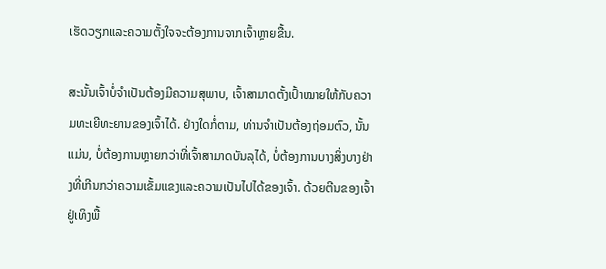ເຮັດວຽກແລະຄວາມຕັ້ງໃຈຈະຕ້ອງການຈາກເຈົ້າຫຼາຍຂື້ນ.

ສະນັ້ນເຈົ້າບໍ່ຈຳເປັນຕ້ອງມີຄວາມສຸພາບ, ເຈົ້າສາມາດຕັ້ງເປົ້າໝາຍໃຫ້ກັບຄວາມທະເຍີທະຍານຂອງເຈົ້າໄດ້. ຢ່າງໃດກໍ່ຕາມ, ທ່ານຈໍາເປັນຕ້ອງຖ່ອມຕົວ, ນັ້ນແມ່ນ, ບໍ່ຕ້ອງການຫຼາຍກວ່າທີ່ເຈົ້າສາມາດບັນລຸໄດ້, ບໍ່ຕ້ອງການບາງສິ່ງບາງຢ່າງທີ່ເກີນກວ່າຄວາມເຂັ້ມແຂງແລະຄວາມເປັນໄປໄດ້ຂອງເຈົ້າ. ດ້ວຍຕີນຂອງເຈົ້າຢູ່ເທິງພື້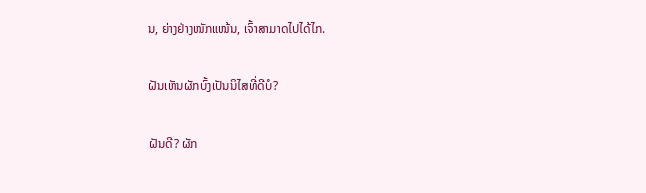ນ, ຍ່າງຢ່າງໜັກແໜ້ນ, ເຈົ້າສາມາດໄປໄດ້ໄກ.

ຝັນເຫັນຜັກບົ້ງເປັນນິໄສທີ່ດີບໍ?

ຝັນດີ? ຜັກ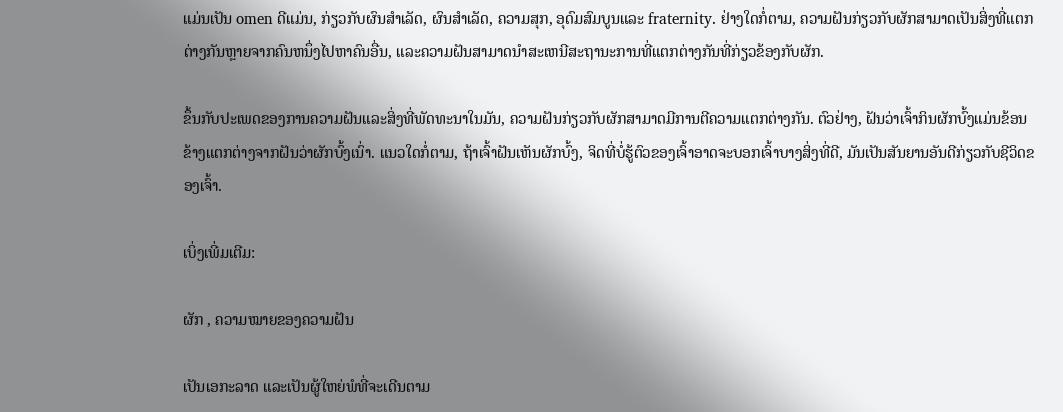ແມ່ນເປັນ omen ດີແມ່ນ, ກ່ຽວກັບຜົນສໍາເລັດ, ຜົນສໍາເລັດ, ຄວາມສຸກ, ອຸດົມສົມບູນແລະ fraternity. ຢ່າງໃດກໍ່ຕາມ, ຄວາມຝັນກ່ຽວກັບຜັກສາມາດເປັນສິ່ງທີ່ແຕກຕ່າງກັນຫຼາຍຈາກຄົນຫນຶ່ງໄປຫາຄົນອື່ນ, ແລະຄວາມຝັນສາມາດນໍາສະເຫນີສະຖານະການທີ່ແຕກຕ່າງກັນທີ່ກ່ຽວຂ້ອງກັບຜັກ.

ຂຶ້ນກັບປະເພດຂອງການຄວາມຝັນແລະສິ່ງທີ່ພັດທະນາໃນມັນ, ຄວາມຝັນກ່ຽວກັບຜັກສາມາດມີການຕີຄວາມແຕກຕ່າງກັນ. ຕົວຢ່າງ, ຝັນວ່າເຈົ້າກິນຜັກບົ້ງແມ່ນຂ້ອນຂ້າງແຕກຕ່າງຈາກຝັນວ່າຜັກບົ້ງເນົ່າ. ແນວໃດກໍ່ຕາມ, ຖ້າເຈົ້າຝັນເຫັນຜັກບົ້ງ, ຈິດທີ່ບໍ່ຮູ້ຕົວຂອງເຈົ້າອາດຈະບອກເຈົ້າບາງສິ່ງທີ່ດີ, ມັນເປັນສັນຍານອັນດີກ່ຽວກັບຊີວິດຂອງເຈົ້າ.

ເບິ່ງເພີ່ມເຕີມ:

ຜັກ , ຄວາມໝາຍຂອງຄວາມຝັນ

ເປັນເອກະລາດ ແລະເປັນຜູ້ໃຫຍ່ພໍທີ່ຈະເດີນຕາມ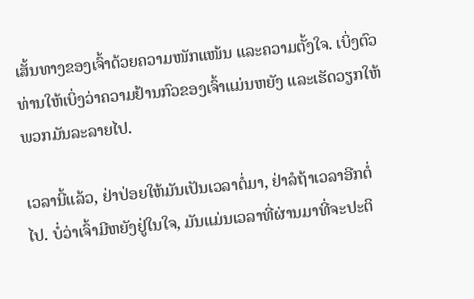ເສັ້ນທາງຂອງເຈົ້າດ້ວຍຄວາມໜັກແໜ້ນ ແລະຄວາມຕັ້ງໃຈ. ເບິ່ງຕົວທ່ານໃຫ້ເບິ່ງວ່າຄວາມຢ້ານກົວຂອງເຈົ້າແມ່ນຫຍັງ ແລະເຮັດວຽກໃຫ້ພວກມັນລະລາຍໄປ.

ເວລານີ້ແລ້ວ, ຢ່າປ່ອຍໃຫ້ມັນເປັນເວລາຕໍ່ມາ, ຢ່າລໍຖ້າເວລາອີກຕໍ່ໄປ. ບໍ່ວ່າເຈົ້າມີຫຍັງຢູ່ໃນໃຈ, ມັນແມ່ນເວລາທີ່ຜ່ານມາທີ່ຈະປະຕິ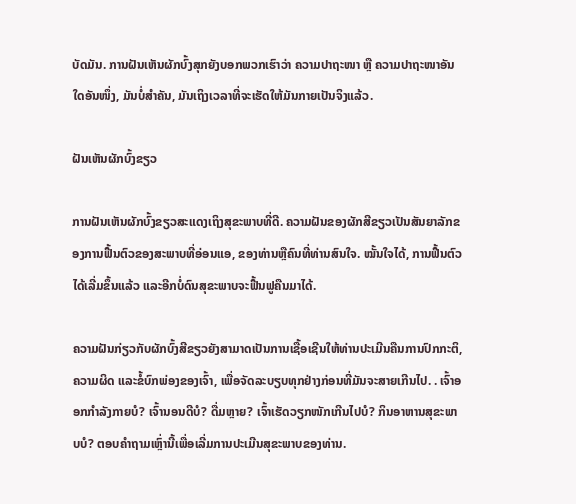ບັດມັນ. ການຝັນເຫັນຜັກບົ້ງສຸກຍັງບອກພວກເຮົາວ່າ ຄວາມປາຖະໜາ ຫຼື ຄວາມປາຖະໜາອັນໃດອັນໜຶ່ງ, ມັນບໍ່ສຳຄັນ, ມັນເຖິງເວລາທີ່ຈະເຮັດໃຫ້ມັນກາຍເປັນຈິງແລ້ວ.

ຝັນເຫັນຜັກບົ້ງຂຽວ

ການຝັນເຫັນຜັກບົ້ງຂຽວສະແດງເຖິງສຸຂະພາບທີ່ດີ. ຄວາມຝັນຂອງຜັກສີຂຽວເປັນສັນຍາລັກຂອງການຟື້ນຕົວຂອງສະພາບທີ່ອ່ອນແອ, ຂອງທ່ານຫຼືຄົນທີ່ທ່ານສົນໃຈ. ໝັ້ນໃຈໄດ້, ການຟື້ນຕົວໄດ້ເລີ່ມຂຶ້ນແລ້ວ ແລະອີກບໍ່ດົນສຸຂະພາບຈະຟື້ນຟູຄືນມາໄດ້.

ຄວາມຝັນກ່ຽວກັບຜັກບົ້ງສີຂຽວຍັງສາມາດເປັນການເຊື້ອເຊີນໃຫ້ທ່ານປະເມີນຄືນການປົກກະຕິ, ຄວາມຜິດ ແລະຂໍ້ບົກພ່ອງຂອງເຈົ້າ, ເພື່ອຈັດລະບຽບທຸກຢ່າງກ່ອນທີ່ມັນຈະສາຍເກີນໄປ. . ເຈົ້າອອກກໍາລັງກາຍບໍ? ເຈົ້ານອນດີບໍ? ດື່ມຫຼາຍ? ເຈົ້າເຮັດວຽກໜັກເກີນໄປບໍ? ກິນອາຫານສຸຂະພາບບໍ? ຕອບຄຳຖາມເຫຼົ່ານີ້ເພື່ອເລີ່ມການປະເມີນສຸຂະພາບຂອງທ່ານ.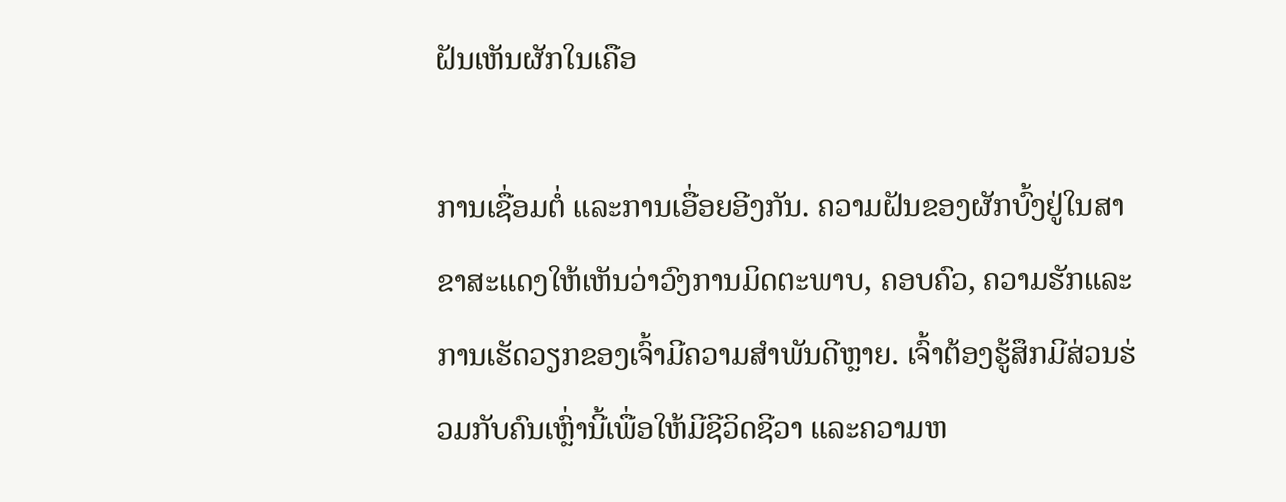ຝັນເຫັນຜັກໃນເຄືອ

ການເຊື່ອມຕໍ່ ແລະການເອື່ອຍອີງກັນ. ຄວາມຝັນຂອງຜັກບົ້ງຢູ່ໃນສາຂາສະແດງໃຫ້ເຫັນວ່າວົງການມິດຕະພາບ, ຄອບຄົວ, ຄວາມຮັກແລະການເຮັດວຽກຂອງເຈົ້າມີຄວາມສໍາພັນດີຫຼາຍ. ເຈົ້າຕ້ອງຮູ້ສຶກມີສ່ວນຮ່ວມກັບຄົນເຫຼົ່ານີ້ເພື່ອໃຫ້ມີຊີວິດຊີວາ ແລະຄວາມຫ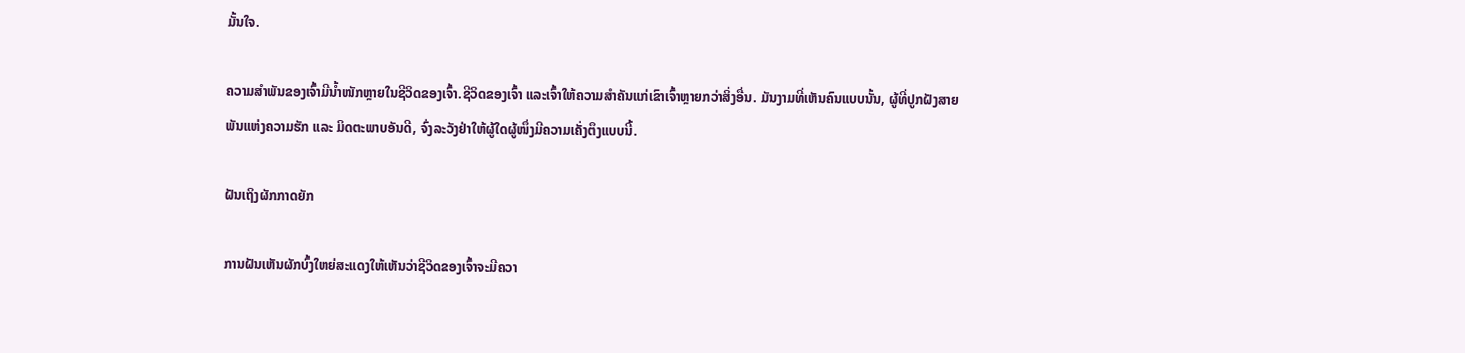ມັ້ນໃຈ.

ຄວາມສຳພັນຂອງເຈົ້າມີນໍ້າໜັກຫຼາຍໃນຊີວິດຂອງເຈົ້າ.ຊີວິດຂອງເຈົ້າ ແລະເຈົ້າໃຫ້ຄວາມສຳຄັນແກ່ເຂົາເຈົ້າຫຼາຍກວ່າສິ່ງອື່ນ. ມັນງາມທີ່ເຫັນຄົນແບບນັ້ນ, ຜູ້ທີ່ປູກຝັງສາຍພັນແຫ່ງຄວາມຮັກ ແລະ ມິດຕະພາບອັນດີ, ຈົ່ງລະວັງຢ່າໃຫ້ຜູ້ໃດຜູ້ໜຶ່ງມີຄວາມເຄັ່ງຕຶງແບບນີ້.

ຝັນເຖິງຜັກກາດຍັກ

ການຝັນເຫັນຜັກບົ້ງໃຫຍ່ສະແດງໃຫ້ເຫັນວ່າຊີວິດຂອງເຈົ້າຈະມີຄວາ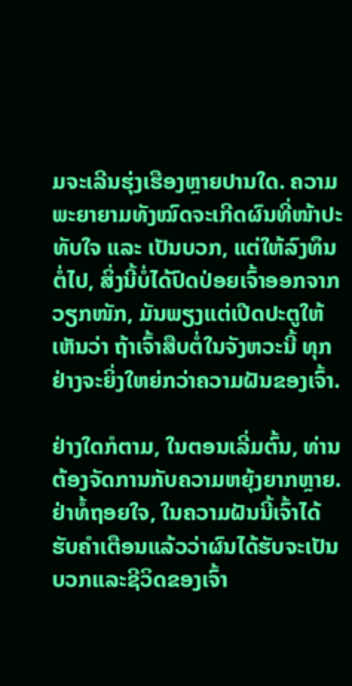ມຈະເລີນຮຸ່ງເຮືອງຫຼາຍປານໃດ. ຄວາມພະຍາຍາມທັງໝົດຈະເກີດຜົນທີ່ໜ້າປະທັບໃຈ ແລະ ເປັນບວກ, ແຕ່ໃຫ້ລົງທຶນຕໍ່ໄປ, ສິ່ງນີ້ບໍ່ໄດ້ປົດປ່ອຍເຈົ້າອອກຈາກວຽກໜັກ, ມັນພຽງແຕ່ເປີດປະຕູໃຫ້ເຫັນວ່າ ຖ້າເຈົ້າສືບຕໍ່ໃນຈັງຫວະນີ້ ທຸກຢ່າງຈະຍິ່ງໃຫຍ່ກວ່າຄວາມຝັນຂອງເຈົ້າ.

ຢ່າງໃດກໍຕາມ, ໃນຕອນເລີ່ມຕົ້ນ, ທ່ານຕ້ອງຈັດການກັບຄວາມຫຍຸ້ງຍາກຫຼາຍ. ຢ່າທໍ້ຖອຍໃຈ, ໃນຄວາມຝັນນີ້ເຈົ້າໄດ້ຮັບຄໍາເຕືອນແລ້ວວ່າຜົນໄດ້ຮັບຈະເປັນບວກແລະຊີວິດຂອງເຈົ້າ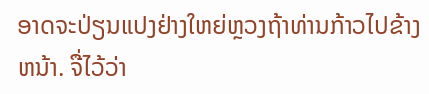ອາດຈະປ່ຽນແປງຢ່າງໃຫຍ່ຫຼວງຖ້າທ່ານກ້າວໄປຂ້າງຫນ້າ. ຈື່ໄວ້ວ່າ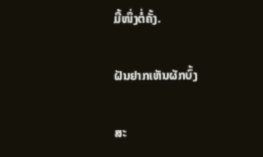ມື້ໜຶ່ງຕໍ່ຄັ້ງ.

ຝັນຢາກເຫັນຜັກບົ້ງ

ສະ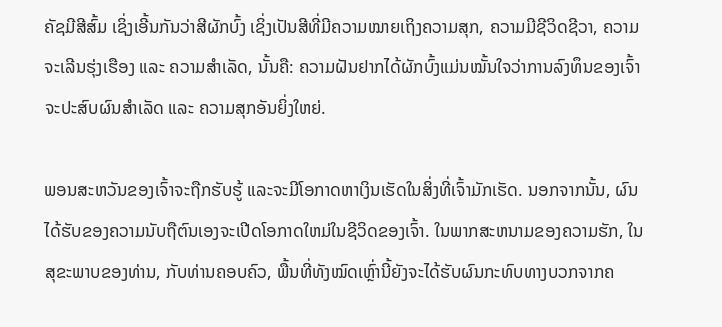ຄັຊມີສີສົ້ມ ເຊິ່ງເອີ້ນກັນວ່າສີຜັກບົ້ງ ເຊິ່ງເປັນສີທີ່ມີຄວາມໝາຍເຖິງຄວາມສຸກ, ຄວາມມີຊີວິດຊີວາ, ຄວາມຈະເລີນຮຸ່ງເຮືອງ ແລະ ຄວາມສຳເລັດ, ນັ້ນຄື: ຄວາມຝັນຢາກໄດ້ຜັກບົ້ງແມ່ນໝັ້ນໃຈວ່າການລົງທຶນຂອງເຈົ້າຈະປະສົບຜົນສຳເລັດ ແລະ ຄວາມສຸກອັນຍິ່ງໃຫຍ່.

ພອນສະຫວັນຂອງເຈົ້າຈະຖືກຮັບຮູ້ ແລະຈະມີໂອກາດຫາເງິນເຮັດໃນສິ່ງທີ່ເຈົ້າມັກເຮັດ. ນອກຈາກນັ້ນ, ຜົນໄດ້ຮັບຂອງຄວາມນັບຖືຕົນເອງຈະເປີດໂອກາດໃຫມ່ໃນຊີວິດຂອງເຈົ້າ. ໃນພາກສະຫນາມຂອງຄວາມຮັກ, ໃນສຸຂະພາບຂອງທ່ານ, ກັບທ່ານຄອບຄົວ, ພື້ນທີ່ທັງໝົດເຫຼົ່ານີ້ຍັງຈະໄດ້ຮັບຜົນກະທົບທາງບວກຈາກຄ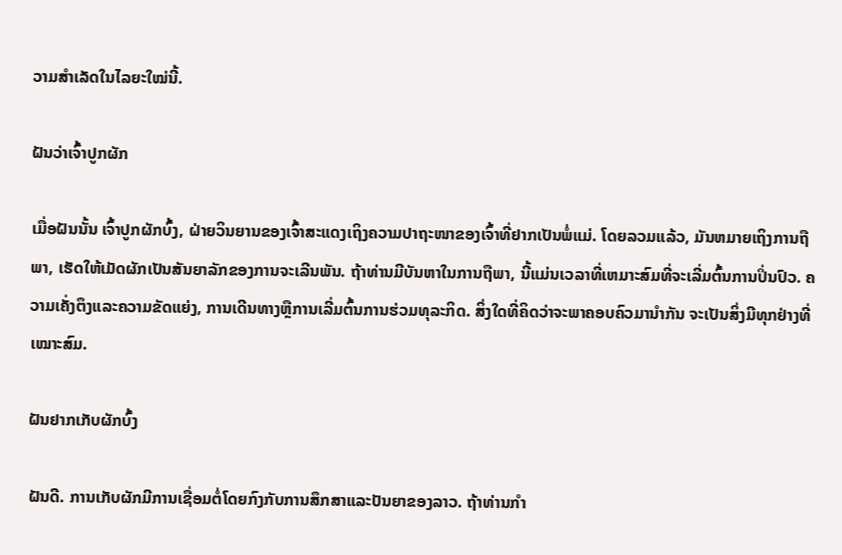ວາມສຳເລັດໃນໄລຍະໃໝ່ນີ້.

ຝັນວ່າເຈົ້າປູກຜັກ

ເມື່ອຝັນນັ້ນ ເຈົ້າປູກຜັກບົ້ງ, ຝ່າຍວິນຍານຂອງເຈົ້າສະແດງເຖິງຄວາມປາຖະໜາຂອງເຈົ້າທີ່ຢາກເປັນພໍ່ແມ່. ໂດຍລວມແລ້ວ, ມັນຫມາຍເຖິງການຖືພາ, ເຮັດໃຫ້ເມັດຜັກເປັນສັນຍາລັກຂອງການຈະເລີນພັນ. ຖ້າທ່ານມີບັນຫາໃນການຖືພາ, ນີ້ແມ່ນເວລາທີ່ເຫມາະສົມທີ່ຈະເລີ່ມຕົ້ນການປິ່ນປົວ. ຄວາມເຄັ່ງຕຶງແລະຄວາມຂັດແຍ່ງ, ການເດີນທາງຫຼືການເລີ່ມຕົ້ນການຮ່ວມທຸລະກິດ. ສິ່ງໃດທີ່ຄິດວ່າຈະພາຄອບຄົວມານຳກັນ ຈະເປັນສິ່ງມີທຸກຢ່າງທີ່ເໝາະສົມ.

ຝັນຢາກເກັບຜັກບົ້ງ

ຝັນດີ. ການເກັບຜັກມີການເຊື່ອມຕໍ່ໂດຍກົງກັບການສຶກສາແລະປັນຍາຂອງລາວ. ຖ້າທ່ານກໍາ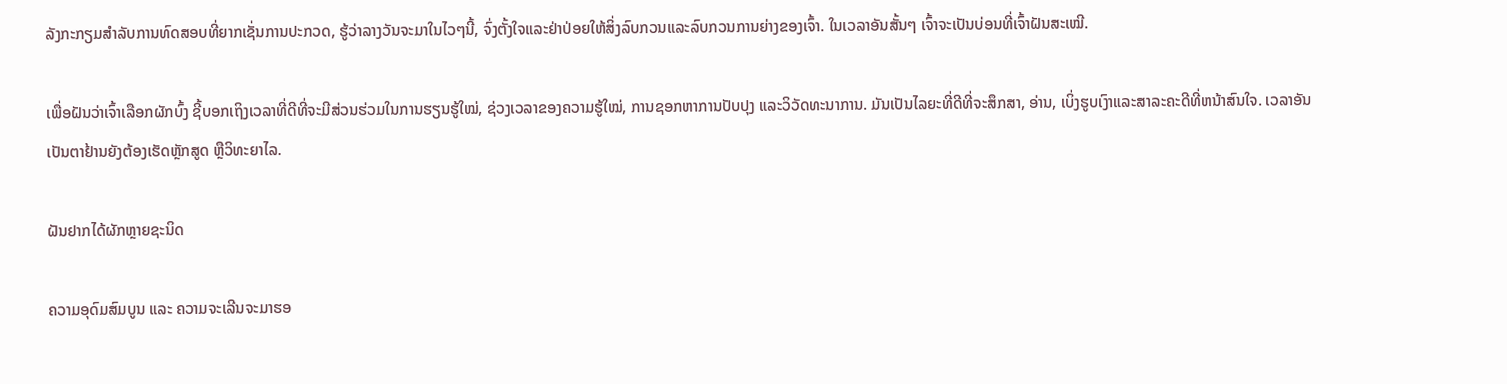ລັງກະກຽມສໍາລັບການທົດສອບທີ່ຍາກເຊັ່ນການປະກວດ, ຮູ້ວ່າລາງວັນຈະມາໃນໄວໆນີ້, ຈົ່ງຕັ້ງໃຈແລະຢ່າປ່ອຍໃຫ້ສິ່ງລົບກວນແລະລົບກວນການຍ່າງຂອງເຈົ້າ. ໃນເວລາອັນສັ້ນໆ ເຈົ້າຈະເປັນບ່ອນທີ່ເຈົ້າຝັນສະເໝີ.

ເພື່ອຝັນວ່າເຈົ້າເລືອກຜັກບົ້ງ ຊີ້ບອກເຖິງເວລາທີ່ດີທີ່ຈະມີສ່ວນຮ່ວມໃນການຮຽນຮູ້ໃໝ່, ຊ່ວງເວລາຂອງຄວາມຮູ້ໃໝ່, ການຊອກຫາການປັບປຸງ ແລະວິວັດທະນາການ. ມັນເປັນໄລຍະທີ່ດີທີ່ຈະສຶກສາ, ອ່ານ, ເບິ່ງຮູບເງົາແລະສາລະຄະດີທີ່ຫນ້າສົນໃຈ. ເວລາອັນເປັນຕາຢ້ານຍັງຕ້ອງເຮັດຫຼັກສູດ ຫຼືວິທະຍາໄລ.

ຝັນຢາກໄດ້ຜັກຫຼາຍຊະນິດ

ຄວາມອຸດົມສົມບູນ ແລະ ຄວາມຈະເລີນຈະມາຮອ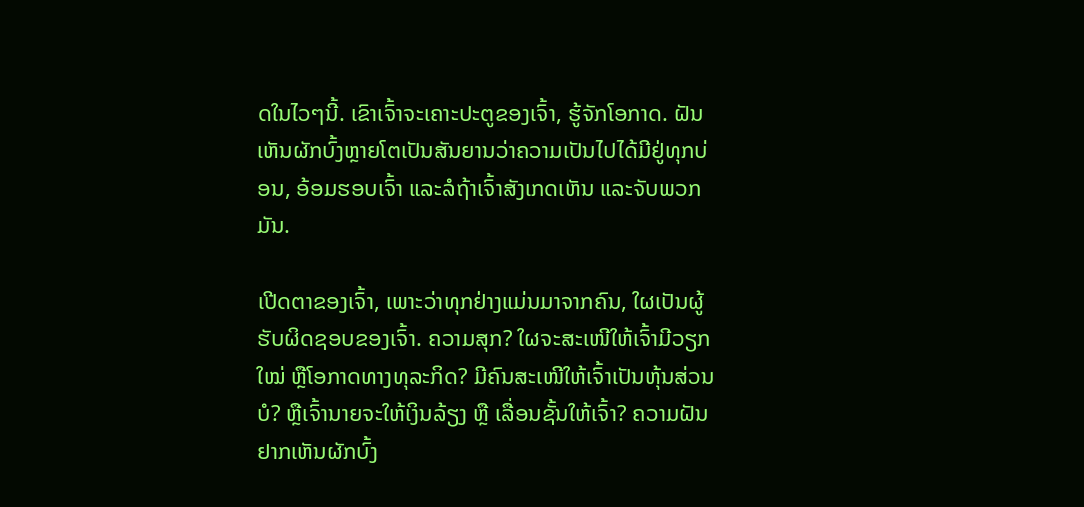ດໃນໄວໆນີ້. ເຂົາເຈົ້າຈະເຄາະປະຕູຂອງເຈົ້າ, ຮູ້ຈັກໂອກາດ. ຝັນເຫັນຜັກບົ້ງຫຼາຍໂຕເປັນສັນຍານວ່າຄວາມເປັນໄປໄດ້ມີຢູ່ທຸກບ່ອນ, ອ້ອມຮອບເຈົ້າ ແລະລໍຖ້າເຈົ້າສັງເກດເຫັນ ແລະຈັບພວກມັນ.

ເປີດຕາຂອງເຈົ້າ, ເພາະວ່າທຸກຢ່າງແມ່ນມາຈາກຄົນ, ໃຜເປັນຜູ້ຮັບຜິດຊອບຂອງເຈົ້າ. ຄວາມສຸກ? ໃຜຈະສະເໜີໃຫ້ເຈົ້າມີວຽກໃໝ່ ຫຼືໂອກາດທາງທຸລະກິດ? ມີຄົນສະເໜີໃຫ້ເຈົ້າເປັນຫຸ້ນສ່ວນບໍ? ຫຼືເຈົ້ານາຍຈະໃຫ້ເງິນລ້ຽງ ຫຼື ເລື່ອນຊັ້ນໃຫ້ເຈົ້າ? ຄວາມຝັນຢາກເຫັນຜັກບົ້ງ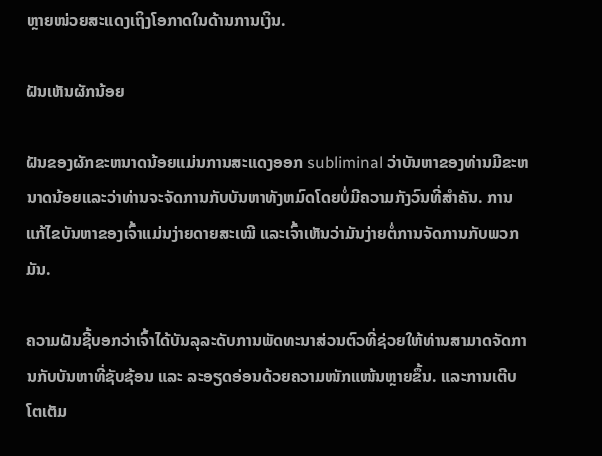ຫຼາຍໜ່ວຍສະແດງເຖິງໂອກາດໃນດ້ານການເງິນ.

ຝັນເຫັນຜັກນ້ອຍ

ຝັນຂອງຜັກຂະຫນາດນ້ອຍແມ່ນການສະແດງອອກ subliminal ວ່າບັນຫາຂອງທ່ານມີຂະຫນາດນ້ອຍແລະວ່າທ່ານຈະຈັດການກັບບັນຫາທັງຫມົດໂດຍບໍ່ມີຄວາມກັງວົນທີ່ສໍາຄັນ. ການແກ້ໄຂບັນຫາຂອງເຈົ້າແມ່ນງ່າຍດາຍສະເໝີ ແລະເຈົ້າເຫັນວ່າມັນງ່າຍຕໍ່ການຈັດການກັບພວກມັນ.

ຄວາມຝັນຊີ້ບອກວ່າເຈົ້າໄດ້ບັນລຸລະດັບການພັດທະນາສ່ວນຕົວທີ່ຊ່ວຍໃຫ້ທ່ານສາມາດຈັດການກັບບັນຫາທີ່ຊັບຊ້ອນ ແລະ ລະອຽດອ່ອນດ້ວຍຄວາມໜັກແໜ້ນຫຼາຍຂຶ້ນ. ແລະການເຕີບໂຕເຕັມ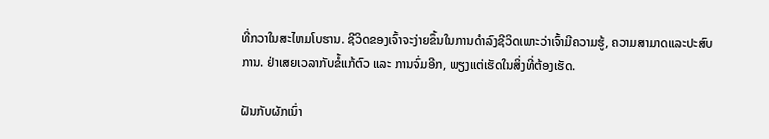ທີ່ກວາໃນສະໄຫມໂບຮານ. ຊີວິດຂອງເຈົ້າຈະງ່າຍຂຶ້ນໃນການດໍາລົງຊີວິດເພາະວ່າເຈົ້າມີຄວາມຮູ້, ຄວາມສາມາດແລະປະສົບການ. ຢ່າເສຍເວລາກັບຂໍ້ແກ້ຕົວ ແລະ ການຈົ່ມອີກ, ພຽງແຕ່ເຮັດໃນສິ່ງທີ່ຕ້ອງເຮັດ.

ຝັນກັບຜັກເນົ່າ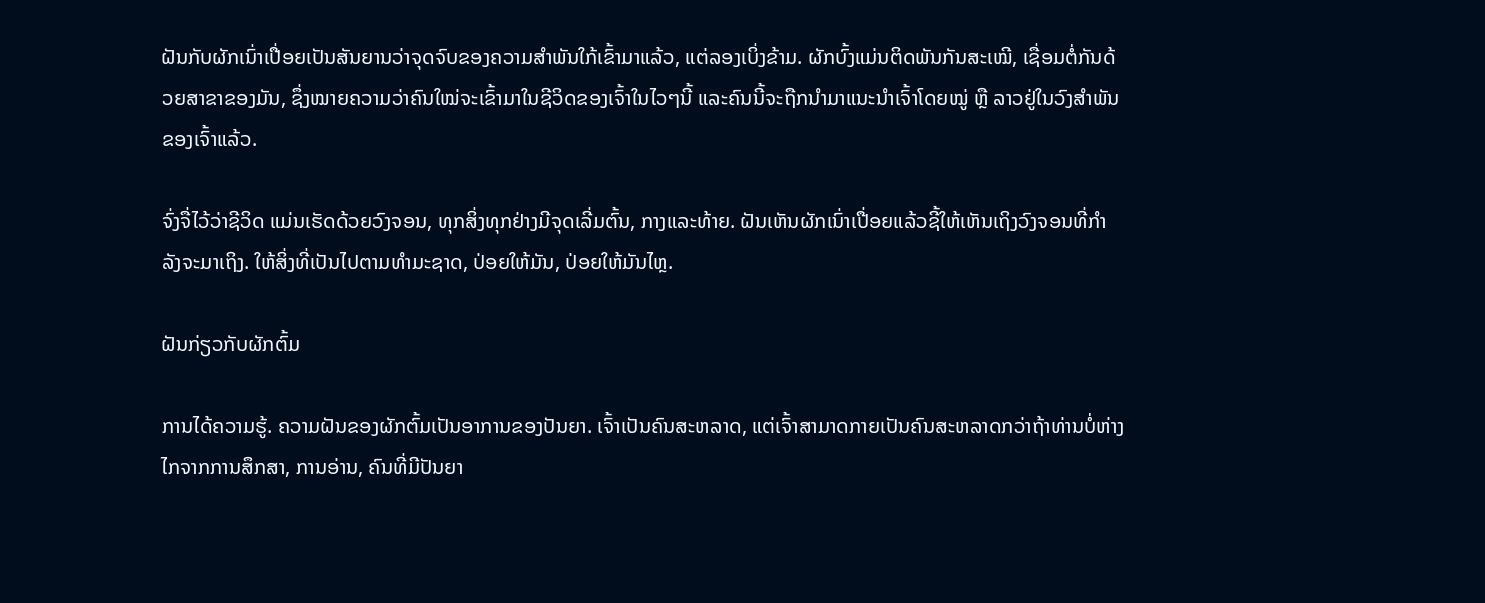ຝັນກັບຜັກເນົ່າເປື່ອຍເປັນສັນຍານວ່າຈຸດຈົບຂອງຄວາມສຳພັນໃກ້ເຂົ້າມາແລ້ວ, ແຕ່ລອງເບິ່ງຂ້າມ. ຜັກບົ້ງແມ່ນຕິດພັນກັນສະເໝີ, ເຊື່ອມຕໍ່ກັນດ້ວຍສາຂາຂອງມັນ, ຊຶ່ງໝາຍຄວາມວ່າຄົນໃໝ່ຈະເຂົ້າມາໃນຊີວິດຂອງເຈົ້າໃນໄວໆນີ້ ແລະຄົນນີ້ຈະຖືກນຳມາແນະນຳເຈົ້າໂດຍໝູ່ ຫຼື ລາວຢູ່ໃນວົງສຳພັນຂອງເຈົ້າແລ້ວ.

ຈົ່ງຈື່ໄວ້ວ່າຊີວິດ ແມ່ນເຮັດດ້ວຍວົງຈອນ, ທຸກສິ່ງທຸກຢ່າງມີຈຸດເລີ່ມຕົ້ນ, ກາງແລະທ້າຍ. ຝັນເຫັນຜັກເນົ່າເປື່ອຍແລ້ວຊີ້ໃຫ້ເຫັນເຖິງວົງຈອນທີ່ກໍາລັງຈະມາເຖິງ. ໃຫ້ສິ່ງທີ່ເປັນໄປຕາມທໍາມະຊາດ, ປ່ອຍໃຫ້ມັນ, ປ່ອຍໃຫ້ມັນໄຫຼ.

ຝັນກ່ຽວກັບຜັກຕົ້ມ

ການໄດ້ຄວາມຮູ້. ຄວາມຝັນຂອງຜັກຕົ້ມເປັນອາການຂອງປັນຍາ. ເຈົ້າເປັນຄົນສະຫລາດ, ແຕ່ເຈົ້າສາມາດກາຍເປັນຄົນສະຫລາດກວ່າຖ້າທ່ານບໍ່ຫ່າງໄກຈາກການສຶກສາ, ການອ່ານ, ຄົນທີ່ມີປັນຍາ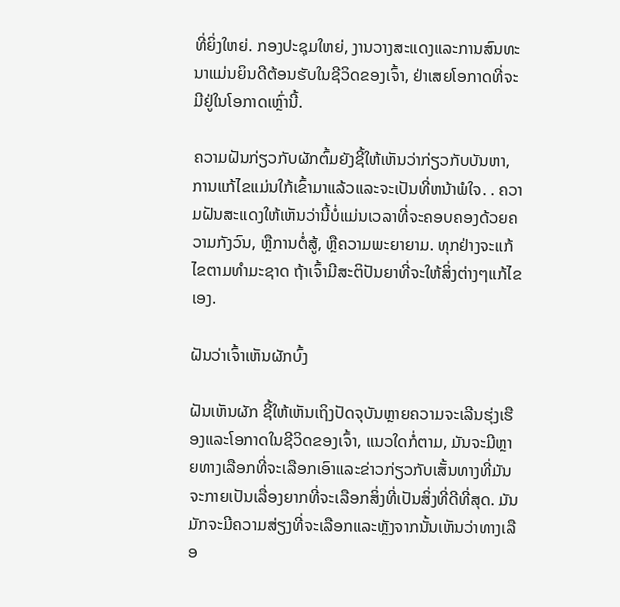ທີ່ຍິ່ງໃຫຍ່. ກອງປະຊຸມໃຫຍ່, ງານວາງສະແດງແລະການສົນທະນາແມ່ນຍິນດີຕ້ອນຮັບໃນຊີວິດຂອງເຈົ້າ, ຢ່າເສຍໂອກາດທີ່ຈະມີຢູ່ໃນໂອກາດເຫຼົ່ານີ້.

ຄວາມຝັນກ່ຽວກັບຜັກຕົ້ມຍັງຊີ້ໃຫ້ເຫັນວ່າກ່ຽວກັບບັນຫາ, ການແກ້ໄຂແມ່ນໃກ້ເຂົ້າມາແລ້ວແລະຈະເປັນທີ່ຫນ້າພໍໃຈ. . ຄວາມຝັນສະແດງໃຫ້ເຫັນວ່ານີ້ບໍ່ແມ່ນເວລາທີ່ຈະຄອບຄອງດ້ວຍຄວາມກັງວົນ, ຫຼືການຕໍ່ສູ້, ຫຼືຄວາມພະຍາຍາມ. ທຸກຢ່າງຈະແກ້ໄຂຕາມທຳມະຊາດ ຖ້າເຈົ້າມີສະຕິປັນຍາທີ່ຈະໃຫ້ສິ່ງຕ່າງໆແກ້ໄຂເອງ.

ຝັນວ່າເຈົ້າເຫັນຜັກບົ້ງ

ຝັນເຫັນຜັກ ຊີ້ໃຫ້ເຫັນເຖິງປັດຈຸບັນຫຼາຍຄວາມຈະເລີນຮຸ່ງເຮືອງແລະໂອກາດໃນຊີວິດຂອງເຈົ້າ, ແນວໃດກໍ່ຕາມ, ມັນຈະມີຫຼາຍທາງເລືອກທີ່ຈະເລືອກເອົາແລະຂ່າວກ່ຽວກັບເສັ້ນທາງທີ່ມັນຈະກາຍເປັນເລື່ອງຍາກທີ່ຈະເລືອກສິ່ງທີ່ເປັນສິ່ງທີ່ດີທີ່ສຸດ. ມັນມັກຈະມີຄວາມສ່ຽງທີ່ຈະເລືອກແລະຫຼັງຈາກນັ້ນເຫັນວ່າທາງເລືອ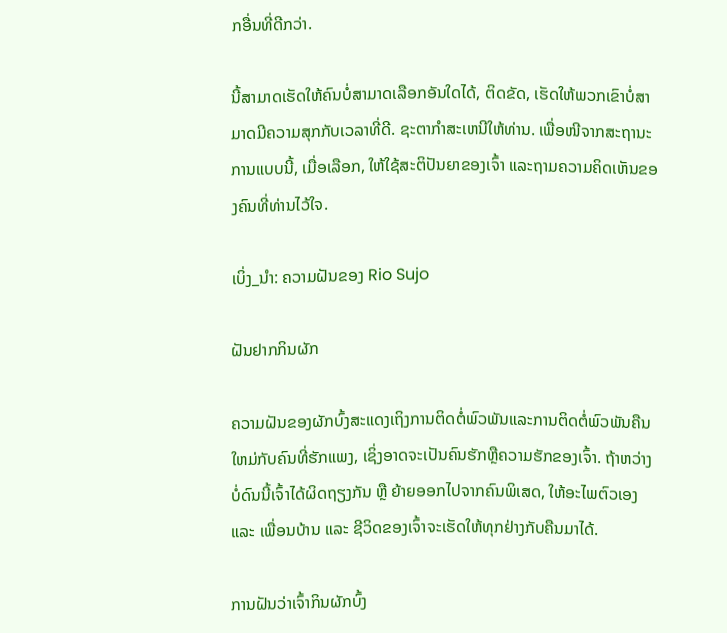ກອື່ນທີ່ດີກວ່າ.

ນີ້ສາມາດເຮັດໃຫ້ຄົນບໍ່ສາມາດເລືອກອັນໃດໄດ້, ຕິດຂັດ, ເຮັດໃຫ້ພວກເຂົາບໍ່ສາມາດມີຄວາມສຸກກັບເວລາທີ່ດີ. ຊະຕາກໍາສະເຫນີໃຫ້ທ່ານ. ເພື່ອໜີຈາກສະຖານະການແບບນີ້, ເມື່ອເລືອກ, ໃຫ້ໃຊ້ສະຕິປັນຍາຂອງເຈົ້າ ແລະຖາມຄວາມຄິດເຫັນຂອງຄົນທີ່ທ່ານໄວ້ໃຈ.

ເບິ່ງ_ນຳ: ຄວາມຝັນຂອງ Rio Sujo

ຝັນຢາກກິນຜັກ

ຄວາມຝັນຂອງຜັກບົ້ງສະແດງເຖິງການຕິດຕໍ່ພົວພັນແລະການຕິດຕໍ່ພົວພັນຄືນໃຫມ່ກັບຄົນທີ່ຮັກແພງ, ເຊິ່ງອາດຈະເປັນຄົນຮັກຫຼືຄວາມຮັກຂອງເຈົ້າ. ຖ້າຫວ່າງບໍ່ດົນນີ້ເຈົ້າໄດ້ຜິດຖຽງກັນ ຫຼື ຍ້າຍອອກໄປຈາກຄົນພິເສດ, ໃຫ້ອະໄພຕົວເອງ ແລະ ເພື່ອນບ້ານ ແລະ ຊີວິດຂອງເຈົ້າຈະເຮັດໃຫ້ທຸກຢ່າງກັບຄືນມາໄດ້.

ການຝັນວ່າເຈົ້າກິນຜັກບົ້ງ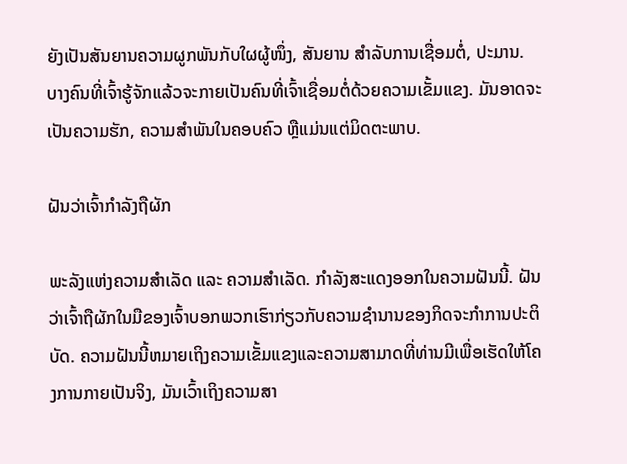ຍັງເປັນສັນຍານຄວາມຜູກພັນກັບໃຜຜູ້ໜຶ່ງ, ສັນຍານ ສໍາລັບການເຊື່ອມຕໍ່, ປະມານ. ບາງຄົນທີ່ເຈົ້າຮູ້ຈັກແລ້ວຈະກາຍເປັນຄົນທີ່ເຈົ້າເຊື່ອມຕໍ່ດ້ວຍຄວາມເຂັ້ມແຂງ. ມັນອາດຈະເປັນຄວາມຮັກ, ຄວາມສຳພັນໃນຄອບຄົວ ຫຼືແມ່ນແຕ່ມິດຕະພາບ.

ຝັນວ່າເຈົ້າກຳລັງຖືຜັກ

ພະລັງແຫ່ງຄວາມສຳເລັດ ແລະ ຄວາມສຳເລັດ. ກໍາລັງສະແດງອອກໃນຄວາມຝັນນີ້. ຝັນວ່າເຈົ້າຖືຜັກໃນມືຂອງເຈົ້າບອກພວກເຮົາກ່ຽວກັບຄວາມຊໍານານຂອງກິດຈະກໍາການປະຕິບັດ. ຄວາມຝັນນີ້ຫມາຍເຖິງຄວາມເຂັ້ມແຂງແລະຄວາມສາມາດທີ່ທ່ານມີເພື່ອເຮັດໃຫ້ໂຄງການກາຍເປັນຈິງ, ມັນເວົ້າເຖິງຄວາມສາ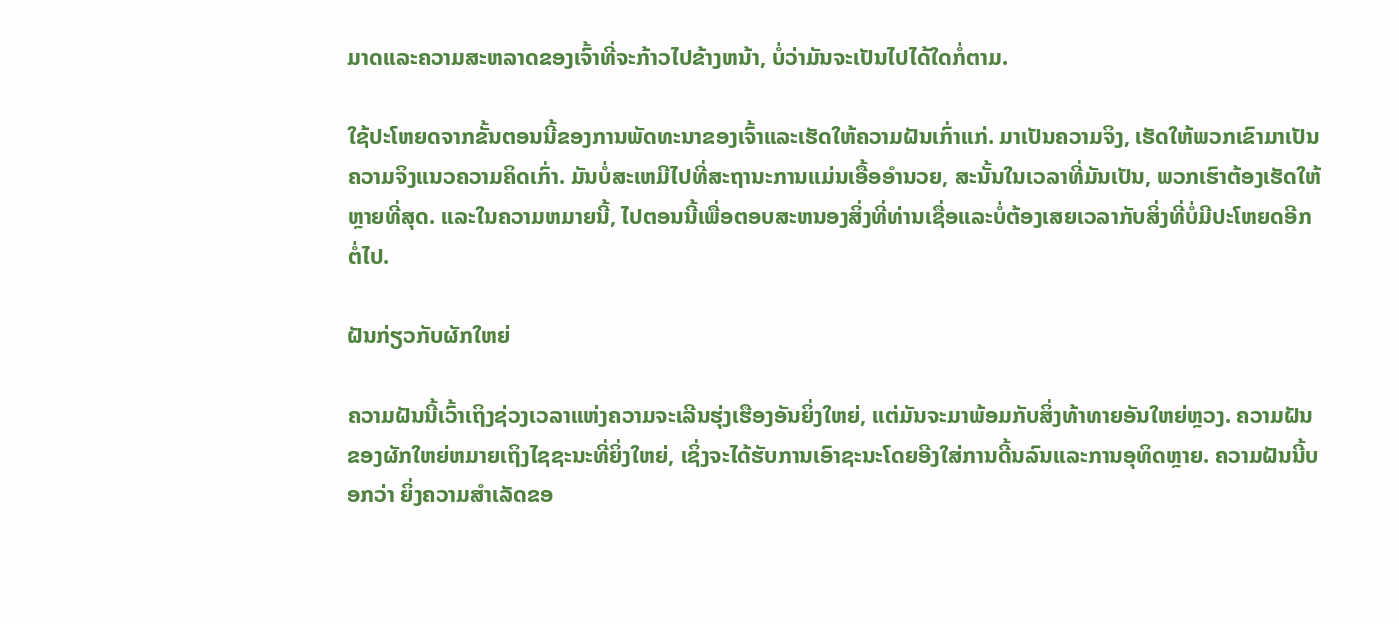ມາດແລະຄວາມສະຫລາດຂອງເຈົ້າທີ່ຈະກ້າວໄປຂ້າງຫນ້າ, ບໍ່ວ່າມັນຈະເປັນໄປໄດ້ໃດກໍ່ຕາມ.

ໃຊ້ປະໂຫຍດຈາກຂັ້ນຕອນນີ້ຂອງການພັດທະນາຂອງເຈົ້າແລະເຮັດໃຫ້ຄວາມຝັນເກົ່າແກ່. ມາເປັນຄວາມຈິງ, ເຮັດໃຫ້ພວກເຂົາມາເປັນຄວາມຈິງແນວຄວາມຄິດເກົ່າ. ມັນບໍ່ສະເຫມີໄປທີ່ສະຖານະການແມ່ນເອື້ອອໍານວຍ, ສະນັ້ນໃນເວລາທີ່ມັນເປັນ, ພວກເຮົາຕ້ອງເຮັດໃຫ້ຫຼາຍທີ່ສຸດ. ແລະໃນຄວາມຫມາຍນີ້, ໄປຕອນນີ້ເພື່ອຕອບສະຫນອງສິ່ງທີ່ທ່ານເຊື່ອແລະບໍ່ຕ້ອງເສຍເວລາກັບສິ່ງທີ່ບໍ່ມີປະໂຫຍດອີກຕໍ່ໄປ.

ຝັນກ່ຽວກັບຜັກໃຫຍ່

ຄວາມຝັນນີ້ເວົ້າເຖິງຊ່ວງເວລາແຫ່ງຄວາມຈະເລີນຮຸ່ງເຮືອງອັນຍິ່ງໃຫຍ່, ແຕ່ມັນຈະມາພ້ອມກັບສິ່ງທ້າທາຍອັນໃຫຍ່ຫຼວງ. ຄວາມຝັນຂອງຜັກໃຫຍ່ຫມາຍເຖິງໄຊຊະນະທີ່ຍິ່ງໃຫຍ່, ເຊິ່ງຈະໄດ້ຮັບການເອົາຊະນະໂດຍອີງໃສ່ການດີ້ນລົນແລະການອຸທິດຫຼາຍ. ຄວາມຝັນນີ້ບອກວ່າ ຍິ່ງຄວາມສຳເລັດຂອ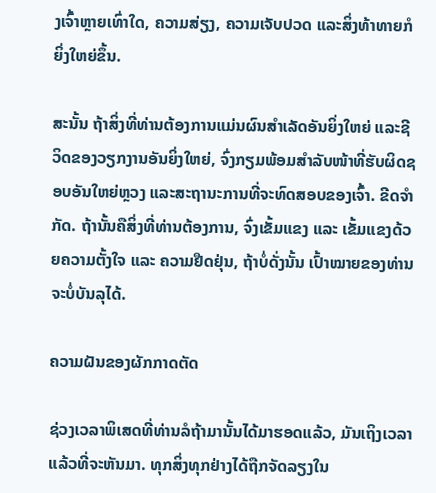ງເຈົ້າຫຼາຍເທົ່າໃດ, ຄວາມສ່ຽງ, ຄວາມເຈັບປວດ ແລະສິ່ງທ້າທາຍກໍຍິ່ງໃຫຍ່ຂຶ້ນ.

ສະນັ້ນ ຖ້າສິ່ງທີ່ທ່ານຕ້ອງການແມ່ນຜົນສຳເລັດອັນຍິ່ງໃຫຍ່ ແລະຊີວິດຂອງວຽກງານອັນຍິ່ງໃຫຍ່, ຈົ່ງກຽມພ້ອມສຳລັບໜ້າທີ່ຮັບຜິດຊອບອັນໃຫຍ່ຫຼວງ ແລະສະຖານະການທີ່ຈະທົດສອບຂອງເຈົ້າ. ຂີດຈຳກັດ. ຖ້ານັ້ນຄືສິ່ງທີ່ທ່ານຕ້ອງການ, ຈົ່ງເຂັ້ມແຂງ ແລະ ເຂັ້ມແຂງດ້ວຍຄວາມຕັ້ງໃຈ ແລະ ຄວາມຢືດຢຸ່ນ, ຖ້າບໍ່ດັ່ງນັ້ນ ເປົ້າໝາຍຂອງທ່ານຈະບໍ່ບັນລຸໄດ້.

ຄວາມຝັນຂອງຜັກກາດຕັດ

ຊ່ວງເວລາພິເສດທີ່ທ່ານລໍຖ້າມານັ້ນໄດ້ມາຮອດແລ້ວ, ມັນເຖິງເວລາແລ້ວທີ່ຈະຫັນມາ. ທຸກສິ່ງທຸກຢ່າງໄດ້ຖືກຈັດລຽງໃນ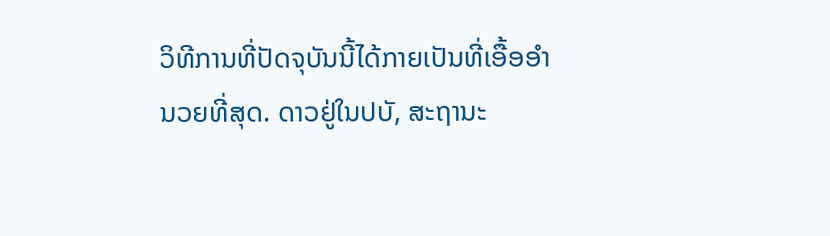ວິທີການທີ່ປັດຈຸບັນນີ້ໄດ້ກາຍເປັນທີ່ເອື້ອອໍານວຍທີ່ສຸດ. ດາວຢູ່ໃນປບັ, ສະຖານະ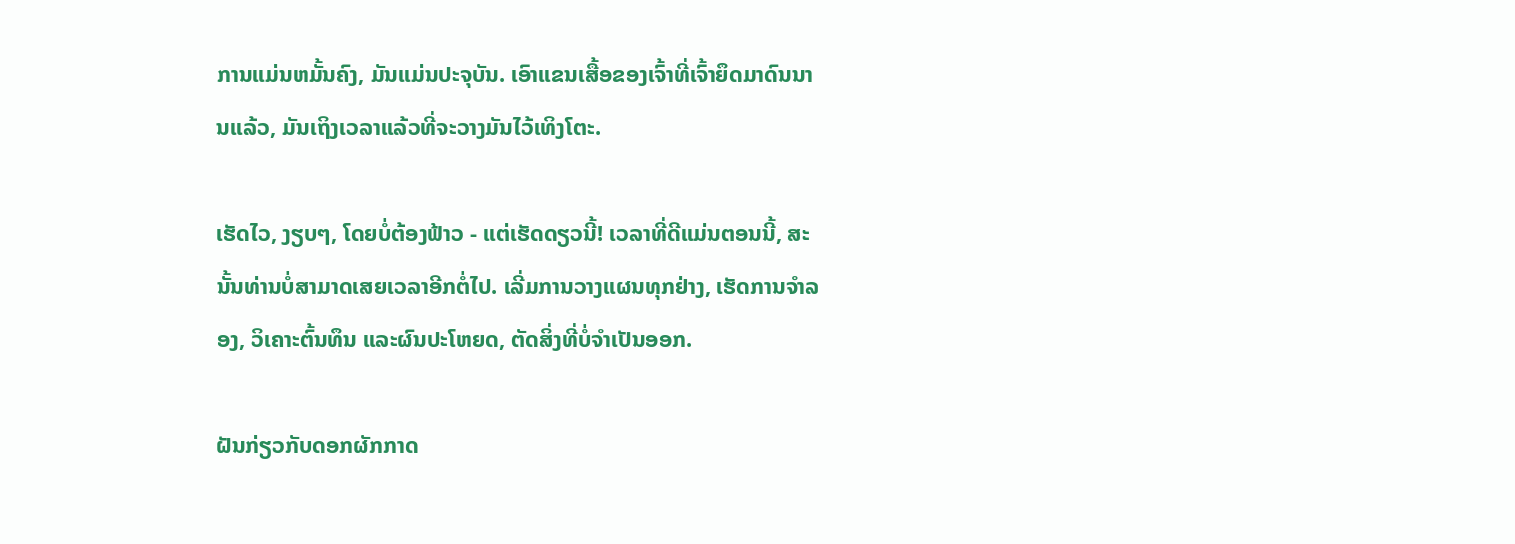ການແມ່ນຫມັ້ນຄົງ, ມັນແມ່ນປະຈຸບັນ. ເອົາແຂນເສື້ອຂອງເຈົ້າທີ່ເຈົ້າຍຶດມາດົນນານແລ້ວ, ມັນເຖິງເວລາແລ້ວທີ່ຈະວາງມັນໄວ້ເທິງໂຕະ.

ເຮັດໄວ, ງຽບໆ, ໂດຍບໍ່ຕ້ອງຟ້າວ - ແຕ່ເຮັດດຽວນີ້! ເວລາທີ່ດີແມ່ນຕອນນີ້, ສະນັ້ນທ່ານບໍ່ສາມາດເສຍເວລາອີກຕໍ່ໄປ. ເລີ່ມການວາງແຜນທຸກຢ່າງ, ເຮັດການຈຳລອງ, ວິເຄາະຕົ້ນທຶນ ແລະຜົນປະໂຫຍດ, ຕັດສິ່ງທີ່ບໍ່ຈຳເປັນອອກ.

ຝັນກ່ຽວກັບດອກຜັກກາດ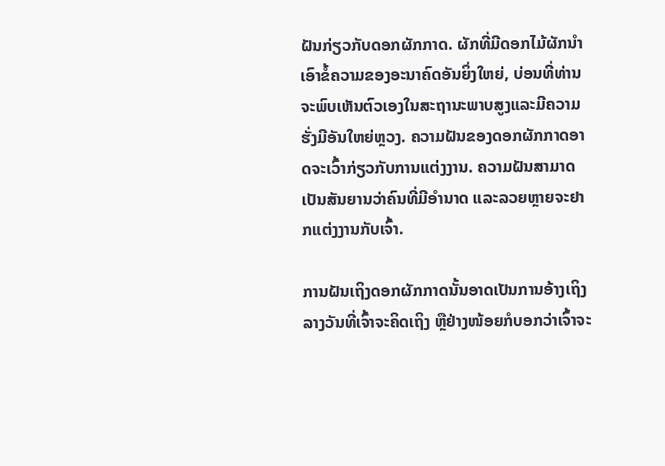ຝັນກ່ຽວກັບດອກຜັກກາດ. ຜັກທີ່ມີດອກໄມ້ຜັກນໍາເອົາຂໍ້ຄວາມຂອງອະນາຄົດອັນຍິ່ງໃຫຍ່, ບ່ອນທີ່ທ່ານຈະພົບເຫັນຕົວເອງໃນສະຖານະພາບສູງແລະມີຄວາມຮັ່ງມີອັນໃຫຍ່ຫຼວງ. ຄວາມຝັນຂອງດອກຜັກກາດອາດຈະເວົ້າກ່ຽວກັບການແຕ່ງງານ. ຄວາມຝັນສາມາດເປັນສັນຍານວ່າຄົນທີ່ມີອຳນາດ ແລະລວຍຫຼາຍຈະຢາກແຕ່ງງານກັບເຈົ້າ.

ການຝັນເຖິງດອກຜັກກາດນັ້ນອາດເປັນການອ້າງເຖິງລາງວັນທີ່ເຈົ້າຈະຄິດເຖິງ ຫຼືຢ່າງໜ້ອຍກໍບອກວ່າເຈົ້າຈະ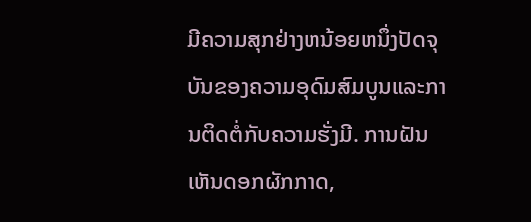ມີຄວາມສຸກຢ່າງຫນ້ອຍຫນຶ່ງປັດຈຸບັນຂອງຄວາມອຸດົມສົມບູນແລະການຕິດຕໍ່ກັບຄວາມຮັ່ງມີ. ການຝັນເຫັນດອກຜັກກາດ,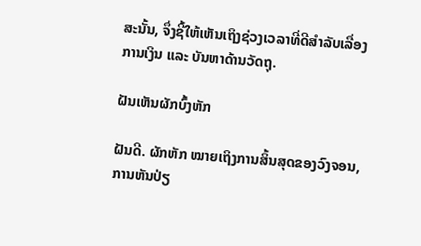ສະນັ້ນ, ຈຶ່ງຊີ້ໃຫ້ເຫັນເຖິງຊ່ວງເວລາທີ່ດີສຳລັບເລື່ອງການເງິນ ແລະ ບັນຫາດ້ານວັດຖຸ.

ຝັນເຫັນຜັກບົ້ງຫັກ

ຝັນດີ. ຜັກຫັກ ໝາຍເຖິງການສິ້ນສຸດຂອງວົງຈອນ, ການຫັນປ່ຽ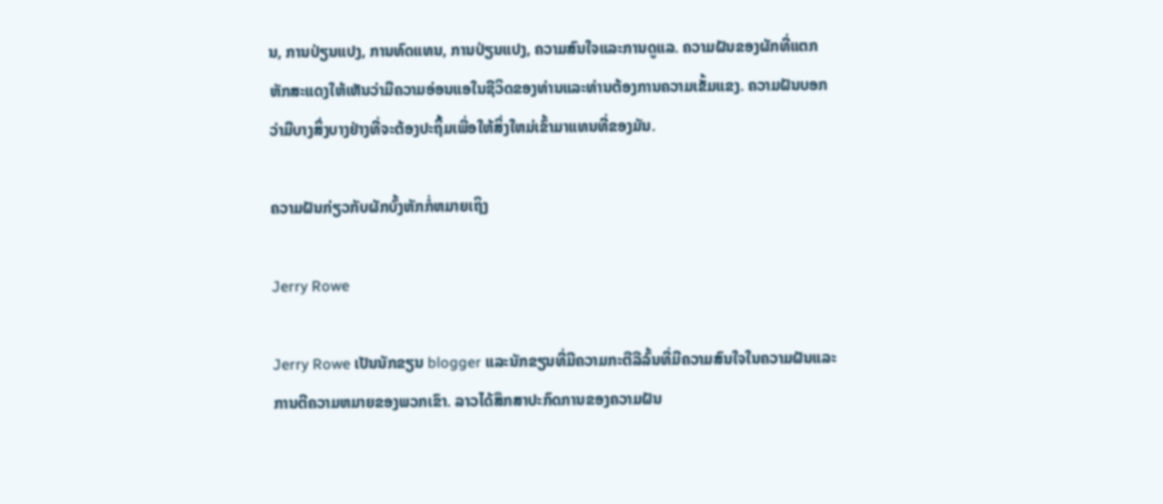ນ, ການປ່ຽນແປງ, ການທົດແທນ, ການປ່ຽນແປງ, ຄວາມສົນໃຈແລະການດູແລ. ຄວາມຝັນຂອງຜັກທີ່ແຕກຫັກສະແດງໃຫ້ເຫັນວ່າມີຄວາມອ່ອນແອໃນຊີວິດຂອງທ່ານແລະທ່ານຕ້ອງການຄວາມເຂັ້ມແຂງ. ຄວາມຝັນບອກວ່າມີບາງສິ່ງບາງຢ່າງທີ່ຈະຕ້ອງປະຖິ້ມເພື່ອໃຫ້ສິ່ງໃຫມ່ເຂົ້າມາແທນທີ່ຂອງມັນ.

ຄວາມຝັນກ່ຽວກັບຜັກບົ້ງຫັກກໍ່ຫມາຍເຖິງ

Jerry Rowe

Jerry Rowe ເປັນນັກຂຽນ blogger ແລະນັກຂຽນທີ່ມີຄວາມກະຕືລືລົ້ນທີ່ມີຄວາມສົນໃຈໃນຄວາມຝັນແລະການຕີຄວາມຫມາຍຂອງພວກເຂົາ. ລາວໄດ້ສຶກສາປະກົດການຂອງຄວາມຝັນ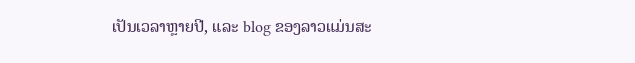ເປັນເວລາຫຼາຍປີ, ແລະ blog ຂອງລາວແມ່ນສະ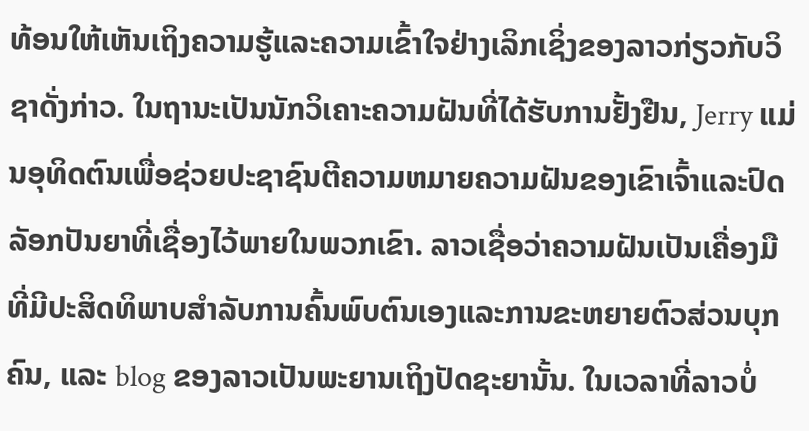ທ້ອນໃຫ້ເຫັນເຖິງຄວາມຮູ້ແລະຄວາມເຂົ້າໃຈຢ່າງເລິກເຊິ່ງຂອງລາວກ່ຽວກັບວິຊາດັ່ງກ່າວ. ໃນຖານະເປັນນັກວິເຄາະຄວາມຝັນທີ່ໄດ້ຮັບການຢັ້ງຢືນ, Jerry ແມ່ນອຸທິດຕົນເພື່ອຊ່ວຍປະຊາຊົນຕີຄວາມຫມາຍຄວາມຝັນຂອງເຂົາເຈົ້າແລະປົດລັອກປັນຍາທີ່ເຊື່ອງໄວ້ພາຍໃນພວກເຂົາ. ລາວເຊື່ອວ່າຄວາມຝັນເປັນເຄື່ອງມືທີ່ມີປະສິດທິພາບສໍາລັບການຄົ້ນພົບຕົນເອງແລະການຂະຫຍາຍຕົວສ່ວນບຸກຄົນ, ແລະ blog ຂອງລາວເປັນພະຍານເຖິງປັດຊະຍານັ້ນ. ໃນເວລາທີ່ລາວບໍ່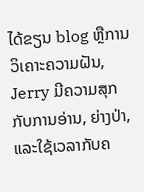ໄດ້ຂຽນ blog ຫຼືການວິເຄາະຄວາມຝັນ, Jerry ມີຄວາມສຸກກັບການອ່ານ, ຍ່າງປ່າ, ແລະໃຊ້ເວລາກັບຄ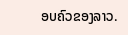ອບຄົວຂອງລາວ.